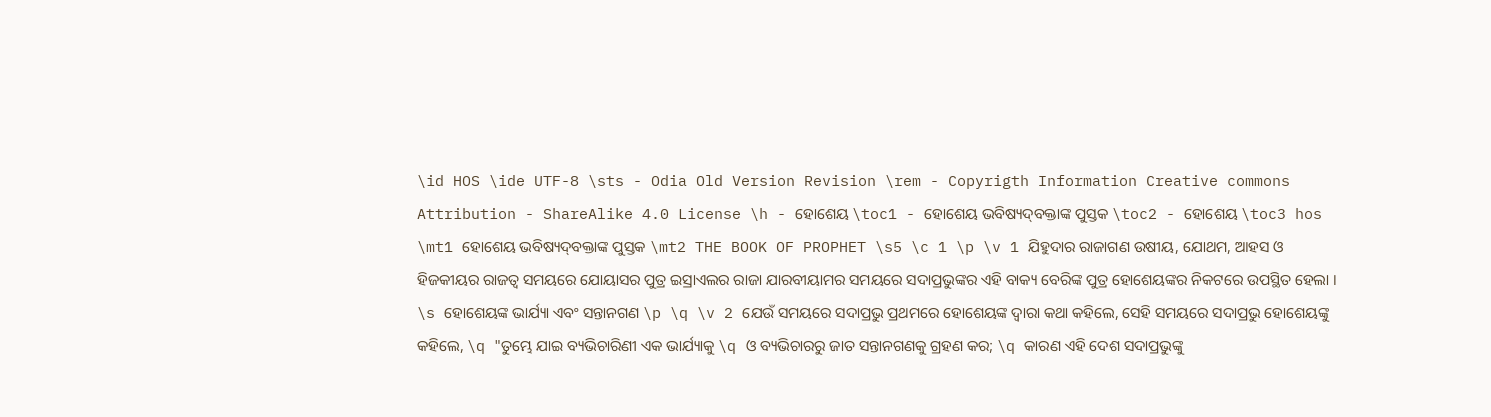\id HOS \ide UTF-8 \sts - Odia Old Version Revision \rem - Copyrigth Information Creative commons Attribution - ShareAlike 4.0 License \h - ହୋଶେୟ \toc1 - ହୋଶେୟ ଭବିଷ୍ୟଦ୍‍ବକ୍ତାଙ୍କ ପୁସ୍ତକ \toc2 - ହୋଶେୟ \toc3 hos \mt1 ହୋଶେୟ ଭବିଷ୍ୟଦ୍‍ବକ୍ତାଙ୍କ ପୁସ୍ତକ \mt2 THE BOOK OF PROPHET \s5 \c 1 \p \v 1 ଯିହୁଦାର ରାଜାଗଣ ଉଷୀୟ, ଯୋଥମ, ଆହସ ଓ ହିଜକୀୟର ରାଜତ୍ୱ ସମୟରେ ଯୋୟାସର ପୁତ୍ର ଇସ୍ରାଏଲର ରାଜା ଯାରବୀୟାମର ସମୟରେ ସଦାପ୍ରଭୁଙ୍କର ଏହି ବାକ୍ୟ ବେରିଙ୍କ ପୁତ୍ର ହୋଶେୟଙ୍କର ନିକଟରେ ଉପସ୍ଥିତ ହେଲା । \s ହୋଶେୟଙ୍କ ଭାର୍ଯ୍ୟା ଏବଂ ସନ୍ତାନଗଣ \p \q \v 2 ଯେଉଁ ସମୟରେ ସଦାପ୍ରଭୁ ପ୍ରଥମରେ ହୋଶେୟଙ୍କ ଦ୍ୱାରା କଥା କହିଲେ, ସେହି ସମୟରେ ସଦାପ୍ରଭୁ ହୋଶେୟଙ୍କୁ କହିଲେ, \q "ତୁମ୍ଭେ ଯାଇ ବ୍ୟଭିଚାରିଣୀ ଏକ ଭାର୍ଯ୍ୟାକୁ \q ଓ ବ୍ୟଭିଚାରରୁ ଜାତ ସନ୍ତାନଗଣକୁ ଗ୍ରହଣ କର; \q କାରଣ ଏହି ଦେଶ ସଦାପ୍ରଭୁଙ୍କୁ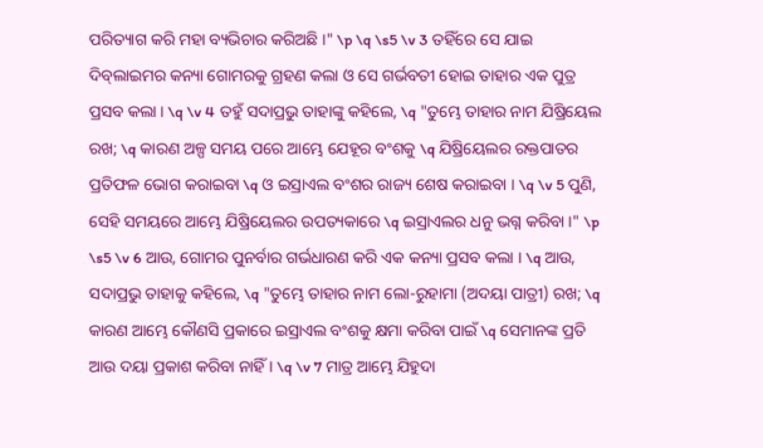ପରିତ୍ୟାଗ କରି ମହା ବ୍ୟଭିଚାର କରିଅଛି ।" \p \q \s5 \v 3 ତହିଁରେ ସେ ଯାଇ ଦିବ୍‍ଲାଇମର କନ୍ୟା ଗୋମରକୁ ଗ୍ରହଣ କଲା ଓ ସେ ଗର୍ଭବତୀ ହୋଇ ତାହାର ଏକ ପୁତ୍ର ପ୍ରସବ କଲା । \q \v 4 ତହୁଁ ସଦାପ୍ରଭୁ ତାହାଙ୍କୁ କହିଲେ, \q "ତୁମ୍ଭେ ତାହାର ନାମ ଯିଷ୍ରିୟେଲ ରଖ; \q କାରଣ ଅଳ୍ପ ସମୟ ପରେ ଆମ୍ଭେ ଯେହୂର ବଂଶକୁ \q ଯିଷ୍ରିୟେଲର ରକ୍ତପାତର ପ୍ରତିଫଳ ଭୋଗ କରାଇବା \q ଓ ଇସ୍ରାଏଲ ବଂଶର ରାଜ୍ୟ ଶେଷ କରାଇବା । \q \v 5 ପୁଣି, ସେହି ସମୟରେ ଆମ୍ଭେ ଯିଷ୍ରିୟେଲର ଉପତ୍ୟକାରେ \q ଇସ୍ରାଏଲର ଧନୁ ଭଗ୍ନ କରିବା ।" \p \s5 \v 6 ଆଉ, ଗୋମର ପୁନର୍ବାର ଗର୍ଭଧାରଣ କରି ଏକ କନ୍ୟା ପ୍ରସବ କଲା । \q ଆଉ, ସଦାପ୍ରଭୁ ତାହାକୁ କହିଲେ, \q "ତୁମ୍ଭେ ତାହାର ନାମ ଲୋ-ରୁହାମା (ଅଦୟା ପାତ୍ରୀ) ରଖ; \q କାରଣ ଆମ୍ଭେ କୌଣସି ପ୍ରକାରେ ଇସ୍ରାଏଲ ବଂଶକୁ କ୍ଷମା କରିବା ପାଇଁ \q ସେମାନଙ୍କ ପ୍ରତି ଆଉ ଦୟା ପ୍ରକାଶ କରିବା ନାହିଁ । \q \v 7 ମାତ୍ର ଆମ୍ଭେ ଯିହୁଦା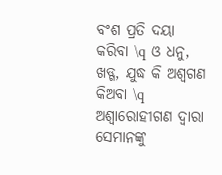ବଂଶ ପ୍ରତି ଦୟା କରିବା \q ଓ ଧନୁ, ଖଡ୍ଗ, ଯୁଦ୍ଧ କି ଅଶ୍ୱଗଣ କିଅବା \q ଅଶ୍ୱାରୋହୀଗଣ ଦ୍ୱାରା ସେମାନଙ୍କୁ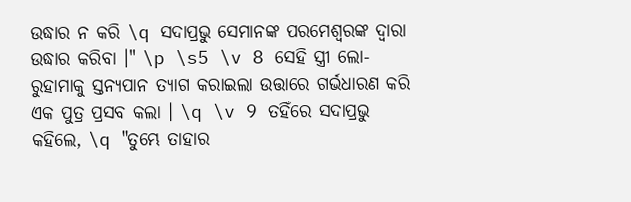ଉଦ୍ଧାର ନ କରି \q ସଦାପ୍ରଭୁ ସେମାନଙ୍କ ପରମେଶ୍ୱରଙ୍କ ଦ୍ୱାରା ଉଦ୍ଧାର କରିବା ।" \p \s5 \v 8 ସେହି ସ୍ତ୍ରୀ ଲୋ-ରୁହାମାକୁ ସ୍ତନ୍ୟପାନ ତ୍ୟାଗ କରାଇଲା ଉତ୍ତାରେ ଗର୍ଭଧାରଣ କରି ଏକ ପୁତ୍ର ପ୍ରସବ କଲା । \q \v 9 ତହିଁରେ ସଦାପ୍ରଭୁ କହିଲେ, \q "ତୁମ୍ଭେ ତାହାର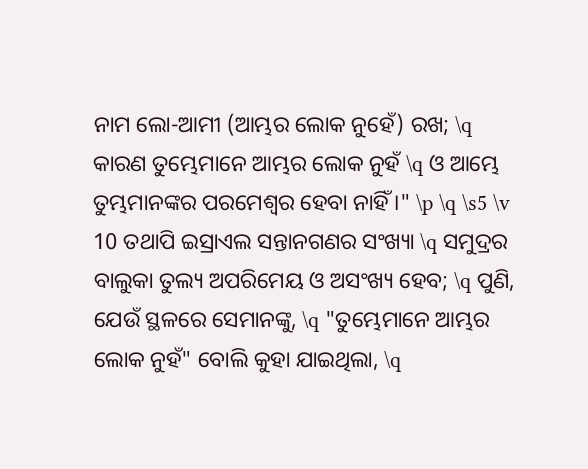ନାମ ଲୋ-ଆମୀ (ଆମ୍ଭର ଲୋକ ନୁହେଁ) ରଖ; \q କାରଣ ତୁମ୍ଭେମାନେ ଆମ୍ଭର ଲୋକ ନୁହଁ \q ଓ ଆମ୍ଭେ ତୁମ୍ଭମାନଙ୍କର ପରମେଶ୍ୱର ହେବା ନାହିଁ ।" \p \q \s5 \v 10 ତଥାପି ଇସ୍ରାଏଲ ସନ୍ତାନଗଣର ସଂଖ୍ୟା \q ସମୁଦ୍ରର ବାଲୁକା ତୁଲ୍ୟ ଅପରିମେୟ ଓ ଅସଂଖ୍ୟ ହେବ; \q ପୁଣି, ଯେଉଁ ସ୍ଥଳରେ ସେମାନଙ୍କୁ, \q "ତୁମ୍ଭେମାନେ ଆମ୍ଭର ଲୋକ ନୁହଁ" ବୋଲି କୁହା ଯାଇଥିଲା, \q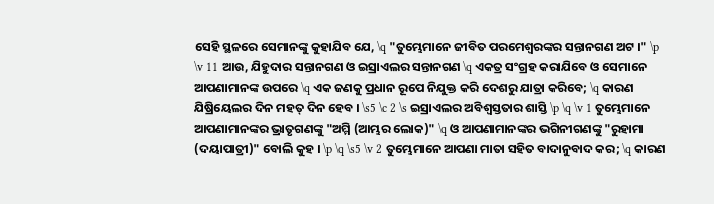ସେହି ସ୍ଥଳରେ ସେମାନଙ୍କୁ କୁହାଯିବ ଯେ, \q "ତୁମ୍ଭେମାନେ ଜୀବିତ ପରମେଶ୍ୱରଙ୍କର ସନ୍ତାନଗଣ ଅଟ ।" \p \v 11 ଆଉ, ଯିହୁଦାର ସନ୍ତାନଗଣ ଓ ଇସ୍ରାଏଲର ସନ୍ତାନଗଣ \q ଏକତ୍ର ସଂଗ୍ରହ କରାଯିବେ ଓ ସେମାନେ ଆପଣାମାନଙ୍କ ଉପରେ \q ଏକ ଜଣକୁ ପ୍ରଧାନ ରୂପେ ନିଯୁକ୍ତ କରି ଦେଶରୁ ଯାତ୍ରା କରିବେ; \q କାରଣ ଯିଷ୍ରିୟେଲର ଦିନ ମହତ୍ ଦିନ ହେବ । \s5 \c 2 \s ଇସ୍ରାଏଲର ଅବିଶ୍ୱସ୍ତତାର ଶାସ୍ତି \p \q \v 1 ତୁମ୍ଭେମାନେ ଆପଣାମାନଙ୍କର ଭ୍ରାତୃଗଣଙ୍କୁ "ଅମ୍ମି (ଆମ୍ଭର ଲୋକ)" \q ଓ ଆପଣାମାନଙ୍କର ଭଗିନୀଗଣଙ୍କୁ "ରୁହାମା (ଦୟାପାତ୍ରୀ)" ବୋଲି କୁହ । \p \q \s5 \v 2 ତୁମ୍ଭେମାନେ ଆପଣା ମାତା ସହିତ ବାଦାନୁବାଦ କର; \q କାରଣ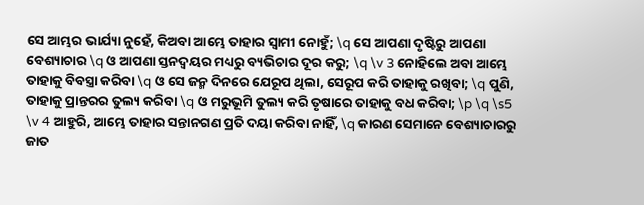ସେ ଆମ୍ଭର ଭାର୍ଯ୍ୟା ନୁହେଁ, କିଅବା ଆମ୍ଭେ ତାହାର ସ୍ୱାମୀ ନୋହୁଁ; \q ସେ ଆପଣା ଦୃଷ୍ଟିରୁ ଆପଣା ବେଶ୍ୟାଚାର \q ଓ ଆପଣା ସ୍ତନଦ୍ୱୟର ମଧ୍ୟରୁ ବ୍ୟଭିଚାର ଦୂର କରୁ; \q \v 3 ନୋହିଲେ ଅବା ଆମ୍ଭେ ତାହାକୁ ବିବସ୍ତ୍ରା କରିବା \q ଓ ସେ ଜନ୍ମ ଦିନରେ ଯେରୂପ ଥିଲା, ସେରୂପ କରି ତାହାକୁ ରଖିବା; \q ପୁଣି, ତାହାକୁ ପ୍ରାନ୍ତରର ତୁଲ୍ୟ କରିବା \q ଓ ମରୁଭୂମି ତୁଲ୍ୟ କରି ତୃଷାରେ ତାହାକୁ ବଧ କରିବା; \p \q \s5 \v 4 ଆହୁରି, ଆମ୍ଭେ ତାହାର ସନ୍ତାନଗଣ ପ୍ରତି ଦୟା କରିବା ନାହିଁ, \q କାରଣ ସେମାନେ ବେଶ୍ୟାଚାରରୁ ଜାତ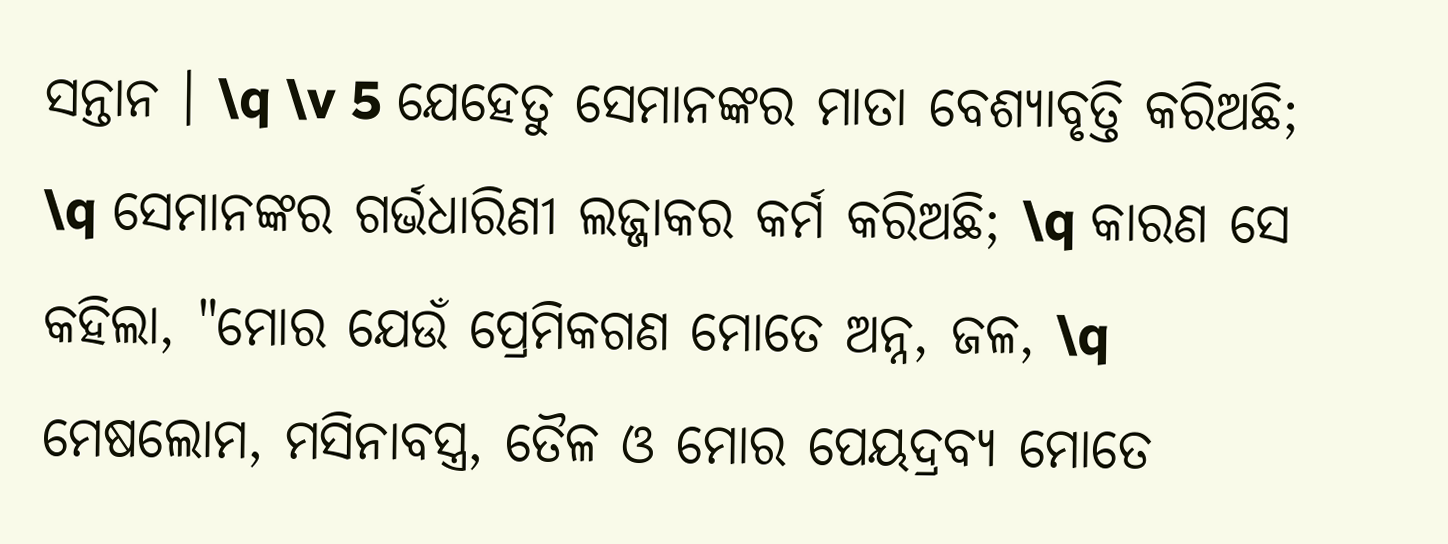ସନ୍ତାନ । \q \v 5 ଯେହେତୁ ସେମାନଙ୍କର ମାତା ବେଶ୍ୟାବୃତ୍ତି କରିଅଛି; \q ସେମାନଙ୍କର ଗର୍ଭଧାରିଣୀ ଲଜ୍ଜାକର କର୍ମ କରିଅଛି; \q କାରଣ ସେ କହିଲା, "ମୋର ଯେଉଁ ପ୍ରେମିକଗଣ ମୋତେ ଅନ୍ନ, ଜଳ, \q ମେଷଲୋମ, ମସିନାବସ୍ତ୍ର, ତୈଳ ଓ ମୋର ପେୟଦ୍ରବ୍ୟ ମୋତେ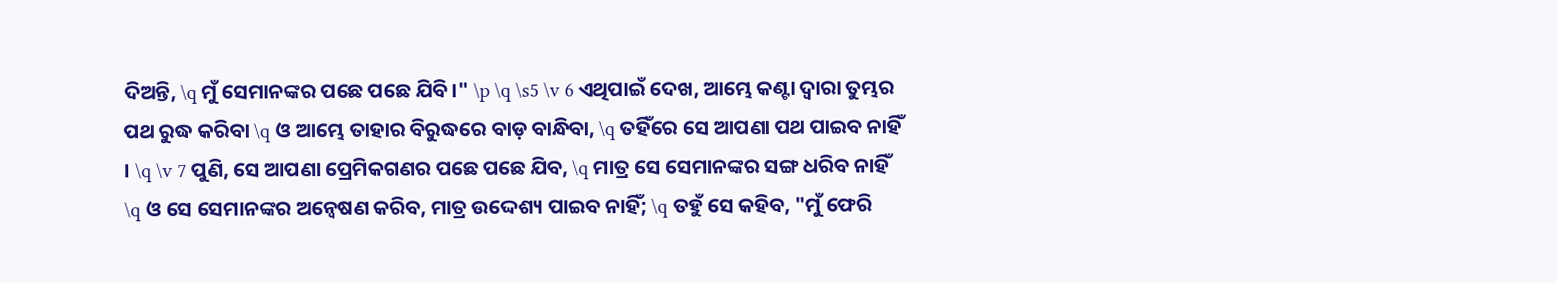ଦିଅନ୍ତି, \q ମୁଁ ସେମାନଙ୍କର ପଛେ ପଛେ ଯିବି ।" \p \q \s5 \v 6 ଏଥିପାଇଁ ଦେଖ, ଆମ୍ଭେ କଣ୍ଟା ଦ୍ୱାରା ତୁମ୍ଭର ପଥ ରୁଦ୍ଧ କରିବା \q ଓ ଆମ୍ଭେ ତାହାର ବିରୁଦ୍ଧରେ ବାଡ଼ ବାନ୍ଧିବା, \q ତହିଁରେ ସେ ଆପଣା ପଥ ପାଇବ ନାହିଁ । \q \v 7 ପୁଣି, ସେ ଆପଣା ପ୍ରେମିକଗଣର ପଛେ ପଛେ ଯିବ, \q ମାତ୍ର ସେ ସେମାନଙ୍କର ସଙ୍ଗ ଧରିବ ନାହିଁ \q ଓ ସେ ସେମାନଙ୍କର ଅନ୍ଵେଷଣ କରିବ, ମାତ୍ର ଉଦ୍ଦେଶ୍ୟ ପାଇବ ନାହିଁ; \q ତହୁଁ ସେ କହିବ, "ମୁଁ ଫେରି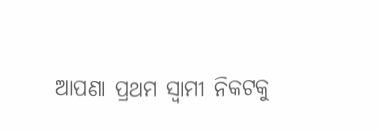ଆପଣା ପ୍ରଥମ ସ୍ୱାମୀ ନିକଟକୁ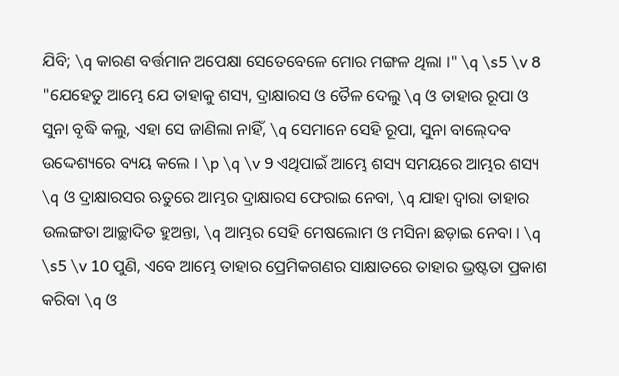ଯିବି; \q କାରଣ ବର୍ତ୍ତମାନ ଅପେକ୍ଷା ସେତେବେଳେ ମୋର ମଙ୍ଗଳ ଥିଲା ।" \q \s5 \v 8 "ଯେହେତୁ ଆମ୍ଭେ ଯେ ତାହାକୁ ଶସ୍ୟ, ଦ୍ରାକ୍ଷାରସ ଓ ତୈଳ ଦେଲୁ \q ଓ ତାହାର ରୂପା ଓ ସୁନା ବୃଦ୍ଧି କଲୁ, ଏହା ସେ ଜାଣିଲା ନାହିଁ, \q ସେମାନେ ସେହି ରୂପା, ସୁନା ବାଲ୍‍ଦେବ ଉଦ୍ଦେଶ୍ୟରେ ବ୍ୟୟ କଲେ । \p \q \v 9 ଏଥିପାଇଁ ଆମ୍ଭେ ଶସ୍ୟ ସମୟରେ ଆମ୍ଭର ଶସ୍ୟ \q ଓ ଦ୍ରାକ୍ଷାରସର ଋତୁରେ ଆମ୍ଭର ଦ୍ରାକ୍ଷାରସ ଫେରାଇ ନେବା, \q ଯାହା ଦ୍ୱାରା ତାହାର ଉଲଙ୍ଗତା ଆଚ୍ଛାଦିତ ହୁଅନ୍ତା, \q ଆମ୍ଭର ସେହି ମେଷଲୋମ ଓ ମସିନା ଛଡ଼ାଇ ନେବା । \q \s5 \v 10 ପୁଣି, ଏବେ ଆମ୍ଭେ ତାହାର ପ୍ରେମିକଗଣର ସାକ୍ଷାତରେ ତାହାର ଭ୍ରଷ୍ଟତା ପ୍ରକାଶ କରିବା \q ଓ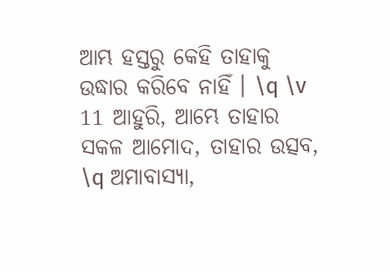ଆମ୍ଭ ହସ୍ତରୁ କେହି ତାହାକୁ ଉଦ୍ଧାର କରିବେ ନାହିଁ । \q \v 11 ଆହୁରି, ଆମ୍ଭେ ତାହାର ସକଳ ଆମୋଦ, ତାହାର ଉତ୍ସବ, \q ଅମାବାସ୍ୟା,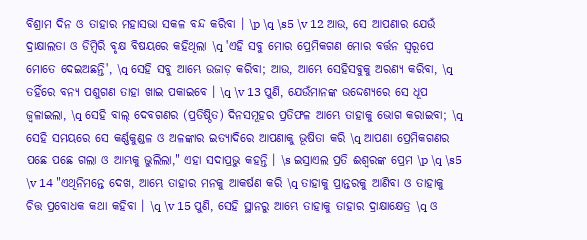ବିଶ୍ରାମ ଦିନ ଓ ତାହାର ମହାସଭା ସକଳ ବନ୍ଦ କରିବା । \p \q \s5 \v 12 ଆଉ, ସେ ଆପଣାର ଯେଉଁ ଦ୍ରାକ୍ଷାଲତା ଓ ଡିମ୍ୱିରି ବୃକ୍ଷ ବିଷୟରେ କହିଥିଲା \q 'ଏହି ସବୁ ମୋର ପ୍ରେମିକଗଣ ମୋର ବର୍ତ୍ତନ ସ୍ୱରୂପେ ମୋତେ ଦେଇଅଛନ୍ତି', \q ସେହି ସବୁ ଆମ୍ଭେ ଉଜାଡ଼ କରିବା; ଆଉ, ଆମ୍ଭେ ସେହିସବୁକୁ ଅରଣ୍ୟ କରିବା, \q ତହିଁରେ ବନ୍ୟ ପଶୁଗଣ ତାହା ଖାଇ ପକାଇବେ । \q \v 13 ପୁଣି, ଯେଉଁମାନଙ୍କ ଉଦ୍ଦେଶ୍ୟରେ ସେ ଧୂପ ଜ୍ୱଳାଇଲା, \q ସେହି ବାଲ୍‍ ଦେବଗଣର (ପ୍ରତିଷ୍ଠିତ) ଦିନସମୂହର ପ୍ରତିଫଳ ଆମ୍ଭେ ତାହାକୁ ଭୋଗ କରାଇବା; \q ସେହି ସମୟରେ ସେ କର୍ଣ୍ଣକୁଣ୍ଡଳ ଓ ଅଳଙ୍କାର ଇତ୍ୟାଦିରେ ଆପଣାକୁ ଭୂଷିତା କରି \q ଆପଣା ପ୍ରେମିକଗଣର ପଛେ ପଛେ ଗଲା ଓ ଆମ୍ଭକୁ ଭୁଲିଲା," ଏହା ସଦାପ୍ରଭୁ କହନ୍ତି । \s ଇସ୍ରାଏଲ ପ୍ରତି ଈଶ୍ୱରଙ୍କ ପ୍ରେମ \p \q \s5 \v 14 "ଏଥିନିମନ୍ତେ ଦେଖ, ଆମ୍ଭେ ତାହାର ମନକୁ ଆକର୍ଷଣ କରି \q ତାହାକୁ ପ୍ରାନ୍ତରକୁ ଆଣିବା ଓ ତାହାକୁ ଚିତ୍ତ ପ୍ରବୋଧକ କଥା କହିବା । \q \v 15 ପୁଣି, ସେହି ସ୍ଥାନରୁ ଆମ୍ଭେ ତାହାକୁ ତାହାର ଦ୍ରାକ୍ଷାକ୍ଷେତ୍ର \q ଓ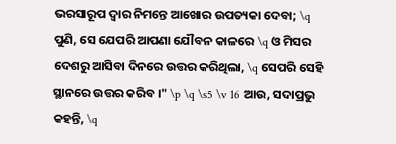ଭରସାରୂପ ଦ୍ୱାର ନିମନ୍ତେ ଆଖୋର ଉପତ୍ୟକା ଦେବା; \q ପୁଣି, ସେ ଯେପରି ଆପଣା ଯୌବନ କାଳରେ \q ଓ ମିସର ଦେଶରୁ ଆସିବା ଦିନରେ ଉତ୍ତର କରିଥିଲା, \q ସେପରି ସେହି ସ୍ଥାନରେ ଉତ୍ତର କରିବ ।" \p \q \s5 \v 16 ଆଉ, ସଦାପ୍ରଭୁ କହନ୍ତି, \q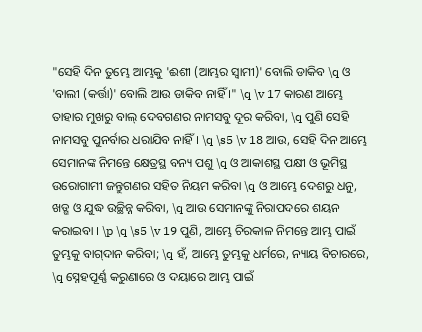"ସେହି ଦିନ ତୁମ୍ଭେ ଆମ୍ଭକୁ 'ଈଶୀ (ଆମ୍ଭର ସ୍ୱାମୀ)' ବୋଲି ଡାକିବ \q ଓ 'ବାଲୀ (କର୍ତ୍ତା)' ବୋଲି ଆଉ ଡାକିବ ନାହିଁ ।" \q \v 17 କାରଣ ଆମ୍ଭେ ତାହାର ମୁଖରୁ ବାଲ୍‍ ଦେବଗଣର ନାମସବୁ ଦୂର କରିବା, \q ପୁଣି ସେହି ନାମସବୁ ପୁନର୍ବାର ଧରାଯିବ ନାହିଁ । \q \s5 \v 18 ଆଉ, ସେହି ଦିନ ଆମ୍ଭେ ସେମାନଙ୍କ ନିମନ୍ତେ କ୍ଷେତ୍ରସ୍ଥ ବନ୍ୟ ପଶୁ \q ଓ ଆକାଶସ୍ଥ ପକ୍ଷୀ ଓ ଭୂମିସ୍ଥ ଉରୋଗାମୀ ଜନ୍ତୁଗଣର ସହିତ ନିୟମ କରିବା \q ଓ ଆମ୍ଭେ ଦେଶରୁ ଧନୁ, ଖଡ୍ଗ ଓ ଯୁଦ୍ଧ ଉଚ୍ଛିନ୍ନ କରିବା, \q ଆଉ ସେମାନଙ୍କୁ ନିରାପଦରେ ଶୟନ କରାଇବା । \p \q \s5 \v 19 ପୁଣି, ଆମ୍ଭେ ଚିରକାଳ ନିମନ୍ତେ ଆମ୍ଭ ପାଇଁ ତୁମ୍ଭକୁ ବାଗ୍‍ଦାନ କରିବା; \q ହଁ, ଆମ୍ଭେ ତୁମ୍ଭକୁ ଧର୍ମରେ, ନ୍ୟାୟ ବିଚାରରେ, \q ସ୍ନେହପୂର୍ଣ୍ଣ କରୁଣାରେ ଓ ଦୟାରେ ଆମ୍ଭ ପାଇଁ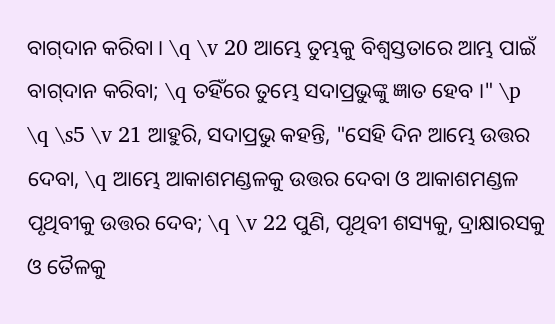ବାଗ୍‍ଦାନ କରିବା । \q \v 20 ଆମ୍ଭେ ତୁମ୍ଭକୁ ବିଶ୍ୱସ୍ତତାରେ ଆମ୍ଭ ପାଇଁ ବାଗ୍‍ଦାନ କରିବା; \q ତହିଁରେ ତୁମ୍ଭେ ସଦାପ୍ରଭୁଙ୍କୁ ଜ୍ଞାତ ହେବ ।" \p \q \s5 \v 21 ଆହୁରି, ସଦାପ୍ରଭୁ କହନ୍ତି, "ସେହି ଦିନ ଆମ୍ଭେ ଉତ୍ତର ଦେବା, \q ଆମ୍ଭେ ଆକାଶମଣ୍ଡଳକୁ ଉତ୍ତର ଦେବା ଓ ଆକାଶମଣ୍ଡଳ ପୃଥିବୀକୁ ଉତ୍ତର ଦେବ; \q \v 22 ପୁଣି, ପୃଥିବୀ ଶସ୍ୟକୁ, ଦ୍ରାକ୍ଷାରସକୁ ଓ ତୈଳକୁ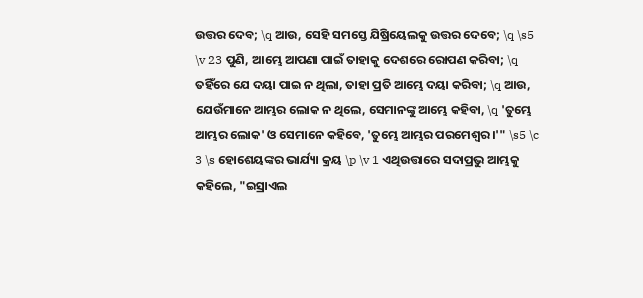ଉତ୍ତର ଦେବ; \q ଆଉ, ସେହି ସମସ୍ତେ ଯିଷ୍ରିୟେଲକୁ ଉତ୍ତର ଦେବେ; \q \s5 \v 23 ପୁଣି, ଆମ୍ଭେ ଆପଣା ପାଇଁ ତାହାକୁ ଦେଶରେ ରୋପଣ କରିବା; \q ତହିଁରେ ଯେ ଦୟା ପାଇ ନ ଥିଲା, ତାହା ପ୍ରତି ଆମ୍ଭେ ଦୟା କରିବା; \q ଆଉ, ଯେଉଁମାନେ ଆମ୍ଭର ଲୋକ ନ ଥିଲେ, ସେମାନଙ୍କୁ ଆମ୍ଭେ କହିବା, \q 'ତୁମ୍ଭେ ଆମ୍ଭର ଲୋକ' ଓ ସେମାନେ କହିବେ, 'ତୁମ୍ଭେ ଆମ୍ଭର ପରମେଶ୍ୱର ।'" \s5 \c 3 \s ହୋଶେୟଙ୍କର ଭାର୍ଯ୍ୟା କ୍ରୟ \p \v 1 ଏଥିଉତ୍ତାରେ ସଦାପ୍ରଭୁ ଆମ୍ଭକୁ କହିଲେ, "ଇସ୍ରାଏଲ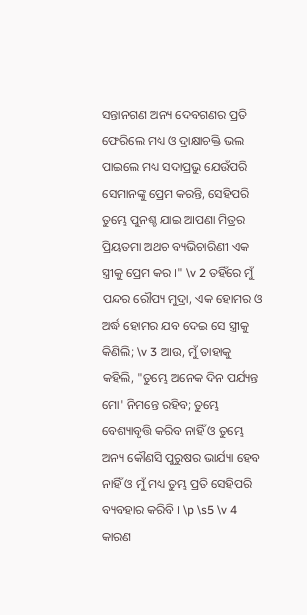ସନ୍ତାନଗଣ ଅନ୍ୟ ଦେବଗଣର ପ୍ରତି ଫେରିଲେ ମଧ୍ୟ ଓ ଦ୍ରାକ୍ଷାଚକ୍ତି ଭଲ ପାଇଲେ ମଧ୍ୟ ସଦାପ୍ରଭୁ ଯେଉଁପରି ସେମାନଙ୍କୁ ପ୍ରେମ କରନ୍ତି, ସେହିପରି ତୁମ୍ଭେ ପୁନଶ୍ଚ ଯାଇ ଆପଣା ମିତ୍ରର ପ୍ରିୟତମା ଅଥଚ ବ୍ୟଭିଚାରିଣୀ ଏକ ସ୍ତ୍ରୀକୁ ପ୍ରେମ କର ।" \v 2 ତହିଁରେ ମୁଁ ପନ୍ଦର ରୌପ୍ୟ ମୁଦ୍ରା, ଏକ ହୋମର ଓ ଅର୍ଦ୍ଧ ହୋମର ଯବ ଦେଇ ସେ ସ୍ତ୍ରୀକୁ କିଣିଲି; \v 3 ଆଉ, ମୁଁ ତାହାକୁ କହିଲି, "ତୁମ୍ଭେ ଅନେକ ଦିନ ପର୍ଯ୍ୟନ୍ତ ମୋ' ନିମନ୍ତେ ରହିବ; ତୁମ୍ଭେ ବେଶ୍ୟାବୃତ୍ତି କରିବ ନାହିଁ ଓ ତୁମ୍ଭେ ଅନ୍ୟ କୌଣସି ପୁରୁଷର ଭାର୍ଯ୍ୟା ହେବ ନାହିଁ ଓ ମୁଁ ମଧ୍ୟ ତୁମ୍ଭ ପ୍ରତି ସେହିପରି ବ୍ୟବହାର କରିବି । \p \s5 \v 4 କାରଣ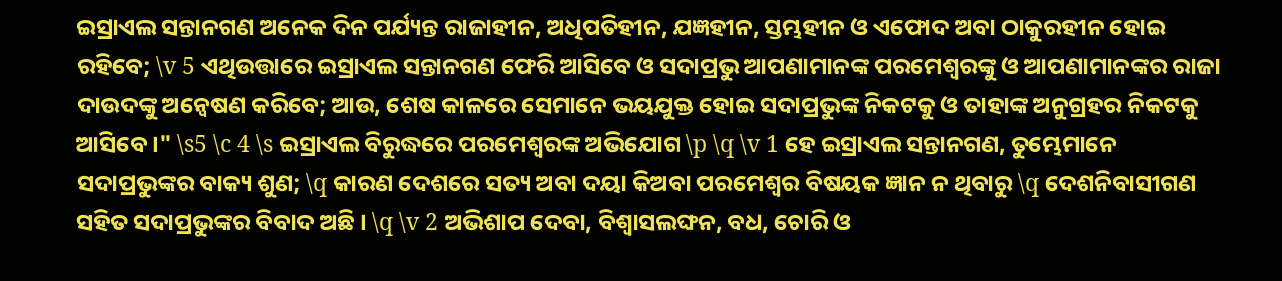ଇସ୍ରାଏଲ ସନ୍ତାନଗଣ ଅନେକ ଦିନ ପର୍ଯ୍ୟନ୍ତ ରାଜାହୀନ, ଅଧିପତିହୀନ, ଯଜ୍ଞହୀନ, ସ୍ତମ୍ଭହୀନ ଓ ଏଫୋଦ ଅବା ଠାକୁରହୀନ ହୋଇ ରହିବେ; \v 5 ଏଥିଉତ୍ତାରେ ଇସ୍ରାଏଲ ସନ୍ତାନଗଣ ଫେରି ଆସିବେ ଓ ସଦାପ୍ରଭୁ ଆପଣାମାନଙ୍କ ପରମେଶ୍ୱରଙ୍କୁ ଓ ଆପଣାମାନଙ୍କର ରାଜା ଦାଉଦଙ୍କୁ ଅନ୍ଵେଷଣ କରିବେ; ଆଉ, ଶେଷ କାଳରେ ସେମାନେ ଭୟଯୁକ୍ତ ହୋଇ ସଦାପ୍ରଭୁଙ୍କ ନିକଟକୁ ଓ ତାହାଙ୍କ ଅନୁଗ୍ରହର ନିକଟକୁ ଆସିବେ ।" \s5 \c 4 \s ଇସ୍ରାଏଲ ବିରୁଦ୍ଧରେ ପରମେଶ୍ୱରଙ୍କ ଅଭିଯୋଗ \p \q \v 1 ହେ ଇସ୍ରାଏଲ ସନ୍ତାନଗଣ, ତୁମ୍ଭେମାନେ ସଦାପ୍ରଭୁଙ୍କର ବାକ୍ୟ ଶୁଣ; \q କାରଣ ଦେଶରେ ସତ୍ୟ ଅବା ଦୟା କିଅବା ପରମେଶ୍ୱର ବିଷୟକ ଜ୍ଞାନ ନ ଥିବାରୁ \q ଦେଶନିବାସୀଗଣ ସହିତ ସଦାପ୍ରଭୁଙ୍କର ବିବାଦ ଅଛି । \q \v 2 ଅଭିଶାପ ଦେବା, ବିଶ୍ୱାସଲଙ୍ଘନ, ବଧ, ଚୋରି ଓ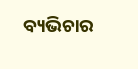ବ୍ୟଭିଚାର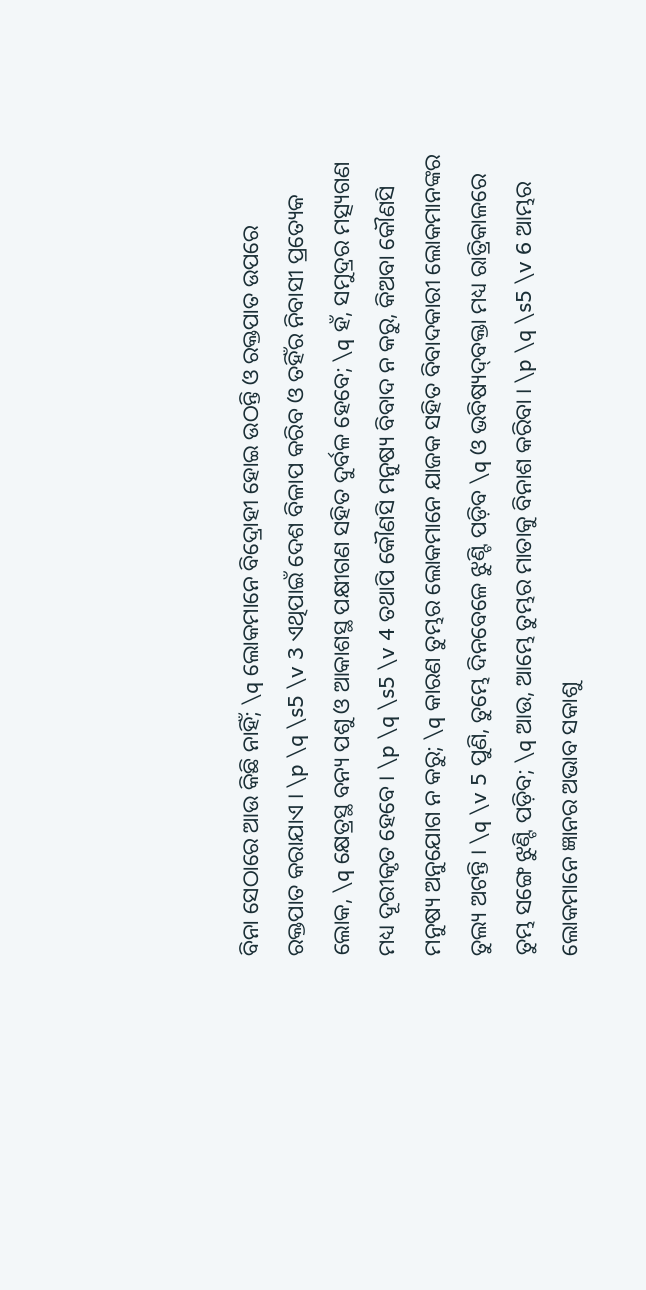ବିନା ସେଠାରେ ଆଉ କିଛି ନାହିଁ; \q ଲୋକମାନେ ବିଦ୍ରୋହୀ ହୋଇ ଉଠନ୍ତି ଓ ରକ୍ତପାତ ଉପରେ ରକ୍ତପାତ କରାଯାଏ । \p \q \s5 \v 3 ଏଥିପାଇଁ ଦେଶ ବିଳାପ କରିବ ଓ ତହିଁର ନିବାସୀ ପ୍ରତ୍ୟେକ ଲୋକ, \q କ୍ଷେତ୍ରସ୍ଥ ବନ୍ୟ ପଶୁ ଓ ଆକାଶସ୍ଥ ପକ୍ଷୀଗଣ ସହିତ ଦୁର୍ବଳ ହେବେ; \q ହଁ, ସମୁଦ୍ରର ମତ୍ସ୍ୟଗଣ ମଧ୍ୟ ଦୂରୀକୃତ ହେବେ । \p \q \s5 \v 4 ତଥାପି କୌଣସି ମନୁଷ୍ୟ ବିବାଦ ନ କରୁ, କିଅବା କୌଣସି ମନୁଷ୍ୟ ଅନୁଯୋଗ ନ କରୁ; \q କାରଣ ତୁମ୍ଭର ଲୋକମାନେ ଯାଜକ ସହିତ ବିବାଦକାରୀ ଲୋକମାନଙ୍କର ତୁଲ୍ୟ ଅଟନ୍ତି । \q \v 5 ପୁଣି, ତୁମ୍ଭେ ଦିନବେଳେ ଝୁଣ୍ଟି ପଡ଼ିବ \q ଓ ଭବିଷ୍ୟଦ୍‍ବକ୍ତା ମଧ୍ୟ ରାତ୍ରିକାଳରେ ତୁମ୍ଭ ସଙ୍ଗେ ଝୁଣ୍ଟି ପଡ଼ିବ; \q ଆଉ, ଆମ୍ଭେ ତୁମ୍ଭର ମାତାକୁ ବିନାଶ କରିବା । \p \q \s5 \v 6 ଆମ୍ଭର ଲୋକମାନେ ଜ୍ଞାନର ଅଭାବ ସକାଶୁ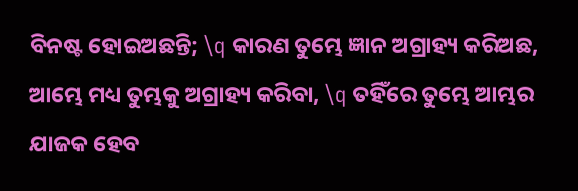ବିନଷ୍ଟ ହୋଇଅଛନ୍ତି; \q କାରଣ ତୁମ୍ଭେ ଜ୍ଞାନ ଅଗ୍ରାହ୍ୟ କରିଅଛ, ଆମ୍ଭେ ମଧ୍ୟ ତୁମ୍ଭକୁ ଅଗ୍ରାହ୍ୟ କରିବା, \q ତହିଁରେ ତୁମ୍ଭେ ଆମ୍ଭର ଯାଜକ ହେବ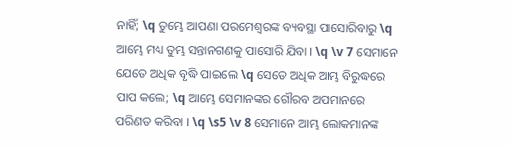ନାହିଁ; \q ତୁମ୍ଭେ ଆପଣା ପରମେଶ୍ୱରଙ୍କ ବ୍ୟବସ୍ଥା ପାସୋରିବାରୁ \q ଆମ୍ଭେ ମଧ୍ୟ ତୁମ୍ଭ ସନ୍ତାନଗଣକୁ ପାସୋରି ଯିବା । \q \v 7 ସେମାନେ ଯେତେ ଅଧିକ ବୃଦ୍ଧି ପାଇଲେ \q ସେତେ ଅଧିକ ଆମ୍ଭ ବିରୁଦ୍ଧରେ ପାପ କଲେ; \q ଆମ୍ଭେ ସେମାନଙ୍କର ଗୌରବ ଅପମାନରେ ପରିଣତ କରିବା । \q \s5 \v 8 ସେମାନେ ଆମ୍ଭ ଲୋକମାନଙ୍କ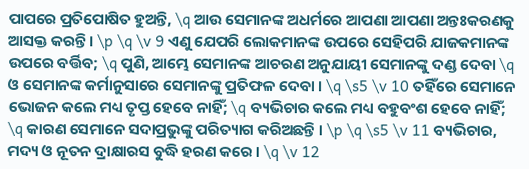ପାପରେ ପ୍ରତିପୋଷିତ ହୁଅନ୍ତି, \q ଆଉ ସେମାନଙ୍କ ଅଧର୍ମରେ ଆପଣା ଆପଣା ଅନ୍ତଃକରଣକୁ ଆସକ୍ତ କରନ୍ତି । \p \q \v 9 ଏଣୁ ଯେପରି ଲୋକମାନଙ୍କ ଉପରେ ସେହିପରି ଯାଜକମାନଙ୍କ ଉପରେ ବର୍ତ୍ତିବ; \q ପୁଣି, ଆମ୍ଭେ ସେମାନଙ୍କ ଆଚରଣ ଅନୁଯାୟୀ ସେମାନଙ୍କୁ ଦଣ୍ଡ ଦେବା \q ଓ ସେମାନଙ୍କ କର୍ମାନୁସାରେ ସେମାନଙ୍କୁ ପ୍ରତିଫଳ ଦେବା । \q \s5 \v 10 ତହିଁରେ ସେମାନେ ଭୋଜନ କଲେ ମଧ୍ୟ ତୃପ୍ତ ହେବେ ନାହିଁ; \q ବ୍ୟଭିଚାର କଲେ ମଧ୍ୟ ବହୁବଂଶ ହେବେ ନାହିଁ; \q କାରଣ ସେମାନେ ସଦାପ୍ରଭୁଙ୍କୁ ପରିତ୍ୟାଗ କରିଅଛନ୍ତି । \p \q \s5 \v 11 ବ୍ୟଭିଚାର, ମଦ୍ୟ ଓ ନୂତନ ଦ୍ରାକ୍ଷାରସ ବୁଦ୍ଧି ହରଣ କରେ । \q \v 12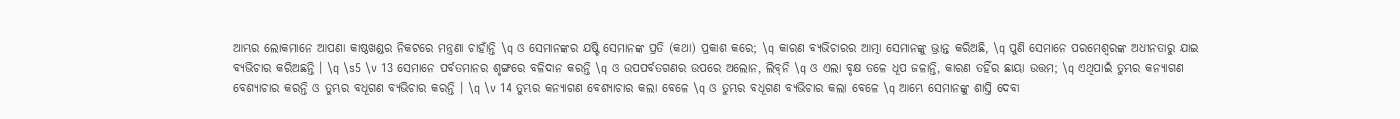ଆମ୍ଭର ଲୋକମାନେ ଆପଣା କାଷ୍ଠଖଣ୍ଡର ନିକଟରେ ମନ୍ତ୍ରଣା ଚାହାଁନ୍ତି \q ଓ ସେମାନଙ୍କର ଯଷ୍ଟି ସେମାନଙ୍କ ପ୍ରତି (କଥା) ପ୍ରକାଶ କରେ; \q କାରଣ ବ୍ୟଭିଚାରର ଆତ୍ମା ସେମାନଙ୍କୁ ଭ୍ରାନ୍ତ କରିଅଛି, \q ପୁଣି ସେମାନେ ପରମେଶ୍ୱରଙ୍କ ଅଧୀନତାରୁ ଯାଇ ବ୍ୟଭିଚାର କରିଅଛନ୍ତି । \q \s5 \v 13 ସେମାନେ ପର୍ବତମାନର ଶୃଙ୍ଗରେ ବଳିଦାନ କରନ୍ତି \q ଓ ଉପପର୍ବତଗଣର ଉପରେ ଅଲୋନ, ଲିବ୍‍ନି \q ଓ ଏଲା ବୃକ୍ଷ ତଳେ ଧୂପ ଜଳାନ୍ତି, କାରଣ ତହିଁର ଛାୟା ଉତ୍ତମ; \q ଏଥିପାଇଁ ତୁମ୍ଭର କନ୍ୟାଗଣ ବେଶ୍ୟାଚାର କରନ୍ତି ଓ ତୁମ୍ଭର ବଧୂଗଣ ବ୍ୟଭିଚାର କରନ୍ତି । \q \v 14 ତୁମ୍ଭର କନ୍ୟାଗଣ ବେଶ୍ୟାଚାର କଲା ବେଳେ \q ଓ ତୁମ୍ଭର ବଧୂଗଣ ବ୍ୟଭିଚାର କଲା ବେଳେ \q ଆମ୍ଭେ ସେମାନଙ୍କୁ ଶାସ୍ତି ଦେବା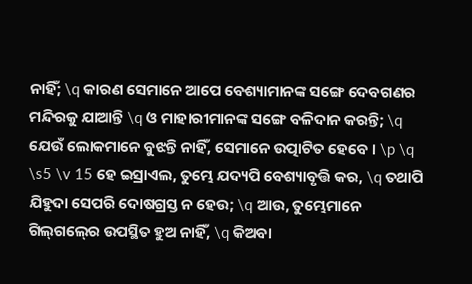ନାହିଁ; \q କାରଣ ସେମାନେ ଆପେ ବେଶ୍ୟାମାନଙ୍କ ସଙ୍ଗେ ଦେବଗଣର ମନ୍ଦିରକୁ ଯାଆନ୍ତି \q ଓ ମାହାରୀମାନଙ୍କ ସଙ୍ଗେ ବଳିଦାନ କରନ୍ତି; \q ଯେଉଁ ଲୋକମାନେ ବୁଝନ୍ତି ନାହିଁ, ସେମାନେ ଉତ୍ପାଟିତ ହେବେ । \p \q \s5 \v 15 ହେ ଇସ୍ରାଏଲ, ତୁମ୍ଭେ ଯଦ୍ୟପି ବେଶ୍ୟାବୃତ୍ତି କର, \q ତଥାପି ଯିହୁଦା ସେପରି ଦୋଷଗ୍ରସ୍ତ ନ ହେଉ; \q ଆଉ, ତୁମ୍ଭେମାନେ ଗିଲ୍‍ଗଲ୍‍ରେ ଉପସ୍ଥିତ ହୁଅ ନାହିଁ, \q କିଅବା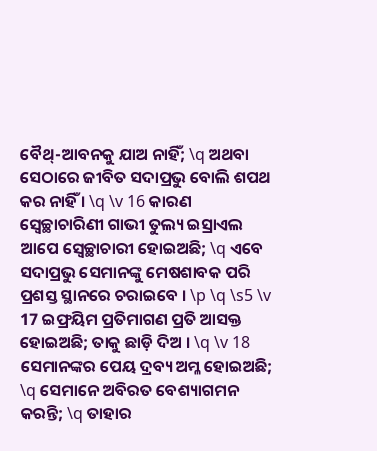ବୈଥ୍‍-ଆବନକୁ ଯାଅ ନାହିଁ; \q ଅଥବା ସେଠାରେ ଜୀବିତ ସଦାପ୍ରଭୁ ବୋଲି ଶପଥ କର ନାହିଁ । \q \v 16 କାରଣ ସ୍ଵେଚ୍ଛାଚାରିଣୀ ଗାଭୀ ତୁଲ୍ୟ ଇସ୍ରାଏଲ ଆପେ ସ୍ଵେଚ୍ଛାଚାରୀ ହୋଇଅଛି; \q ଏବେ ସଦାପ୍ରଭୁ ସେମାନଙ୍କୁ ମେଷଶାବକ ପରି ପ୍ରଶସ୍ତ ସ୍ଥାନରେ ଚରାଇବେ । \p \q \s5 \v 17 ଇଫ୍ରୟିମ ପ୍ରତିମାଗଣ ପ୍ରତି ଆସକ୍ତ ହୋଇଅଛି; ତାକୁ ଛାଡ଼ି ଦିଅ । \q \v 18 ସେମାନଙ୍କର ପେୟ ଦ୍ରବ୍ୟ ଅମ୍ଳ ହୋଇଅଛି; \q ସେମାନେ ଅବିରତ ବେଶ୍ୟାଗମନ କରନ୍ତି; \q ତାହାର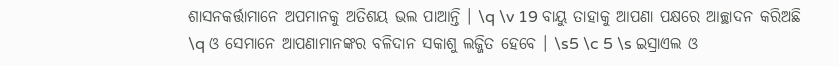ଶାସନକର୍ତ୍ତାମାନେ ଅପମାନକୁ ଅତିଶୟ ଭଲ ପାଆନ୍ତି । \q \v 19 ବାୟୁ ତାହାକୁ ଆପଣା ପକ୍ଷରେ ଆଚ୍ଛାଦନ କରିଅଛି \q ଓ ସେମାନେ ଆପଣାମାନଙ୍କର ବଳିଦାନ ସକାଶୁ ଲଜ୍ଜିତ ହେବେ । \s5 \c 5 \s ଇସ୍ରାଏଲ ଓ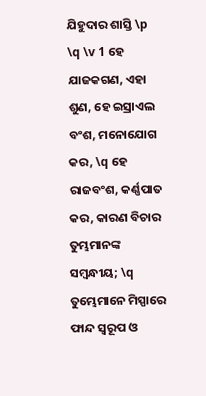ଯିହୁଦାର ଶାସ୍ତି \p \q \v 1 ହେ ଯାଜକଗଣ, ଏହା ଶୁଣ, ହେ ଇସ୍ରାଏଲ ବଂଶ, ମନୋଯୋଗ କର, \q ହେ ରାଜବଂଶ, କର୍ଣ୍ଣପାତ କର, କାରଣ ବିଚାର ତୁମ୍ଭମାନଙ୍କ ସମ୍ବନ୍ଧୀୟ; \q ତୁମ୍ଭେମାନେ ମିସ୍ପାରେ ଫାନ୍ଦ ସ୍ୱରୂପ ଓ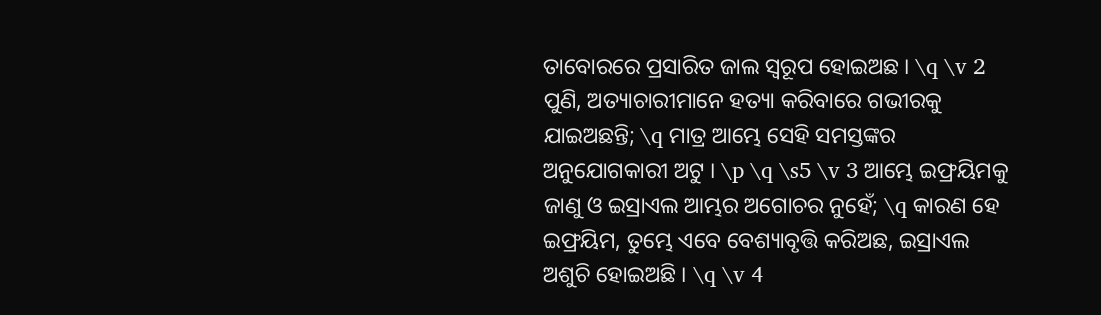ତାବୋରରେ ପ୍ରସାରିତ ଜାଲ ସ୍ୱରୂପ ହୋଇଅଛ । \q \v 2 ପୁଣି, ଅତ୍ୟାଚାରୀମାନେ ହତ୍ୟା କରିବାରେ ଗଭୀରକୁ ଯାଇଅଛନ୍ତି; \q ମାତ୍ର ଆମ୍ଭେ ସେହି ସମସ୍ତଙ୍କର ଅନୁଯୋଗକାରୀ ଅଟୁ । \p \q \s5 \v 3 ଆମ୍ଭେ ଇଫ୍ରୟିମକୁ ଜାଣୁ ଓ ଇସ୍ରାଏଲ ଆମ୍ଭର ଅଗୋଚର ନୁହେଁ; \q କାରଣ ହେ ଇଫ୍ରୟିମ, ତୁମ୍ଭେ ଏବେ ବେଶ୍ୟାବୃତ୍ତି କରିଅଛ, ଇସ୍ରାଏଲ ଅଶୁଚି ହୋଇଅଛି । \q \v 4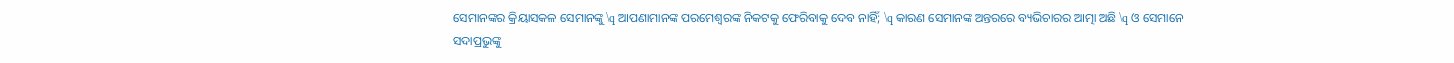ସେମାନଙ୍କର କ୍ରିୟାସକଳ ସେମାନଙ୍କୁ \q ଆପଣାମାନଙ୍କ ପରମେଶ୍ୱରଙ୍କ ନିକଟକୁ ଫେରିବାକୁ ଦେବ ନାହିଁ; \q କାରଣ ସେମାନଙ୍କ ଅନ୍ତରରେ ବ୍ୟଭିଚାରର ଆତ୍ମା ଅଛି \q ଓ ସେମାନେ ସଦାପ୍ରଭୁଙ୍କୁ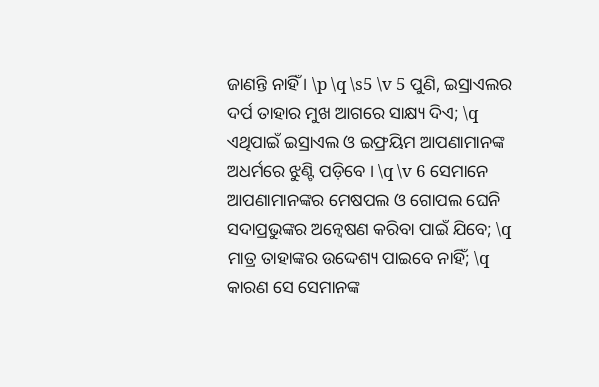ଜାଣନ୍ତି ନାହିଁ । \p \q \s5 \v 5 ପୁଣି, ଇସ୍ରାଏଲର ଦର୍ପ ତାହାର ମୁଖ ଆଗରେ ସାକ୍ଷ୍ୟ ଦିଏ; \q ଏଥିପାଇଁ ଇସ୍ରାଏଲ ଓ ଇଫ୍ରୟିମ ଆପଣାମାନଙ୍କ ଅଧର୍ମରେ ଝୁଣ୍ଟି ପଡ଼ିବେ । \q \v 6 ସେମାନେ ଆପଣାମାନଙ୍କର ମେଷପଲ ଓ ଗୋପଲ ଘେନି ସଦାପ୍ରଭୁଙ୍କର ଅନ୍ଵେଷଣ କରିବା ପାଇଁ ଯିବେ; \q ମାତ୍ର ତାହାଙ୍କର ଉଦ୍ଦେଶ୍ୟ ପାଇବେ ନାହିଁ; \q କାରଣ ସେ ସେମାନଙ୍କ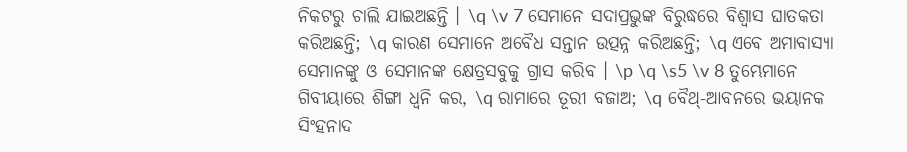ନିକଟରୁ ଚାଲି ଯାଇଅଛନ୍ତି । \q \v 7 ସେମାନେ ସଦାପ୍ରଭୁଙ୍କ ବିରୁଦ୍ଧରେ ବିଶ୍ୱାସ ଘାତକତା କରିଅଛନ୍ତି; \q କାରଣ ସେମାନେ ଅବୈଧ ସନ୍ତାନ ଉତ୍ପନ୍ନ କରିଅଛନ୍ତି; \q ଏବେ ଅମାବାସ୍ୟା ସେମାନଙ୍କୁ ଓ ସେମାନଙ୍କ କ୍ଷେତ୍ରସବୁକୁ ଗ୍ରାସ କରିବ । \p \q \s5 \v 8 ତୁମ୍ଭେମାନେ ଗିବୀୟାରେ ଶିଙ୍ଗା ଧ୍ୱନି କର, \q ରାମାରେ ତୂରୀ ବଜାଅ; \q ବୈଥ୍-ଆବନରେ ଭୟାନକ ସିଂହନାଦ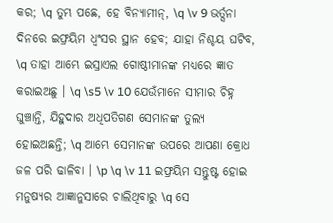କର; \q ତୁମ୍ଭ ପଛେ, ହେ ବିନ୍ୟାମୀନ୍‍, \q \v 9 ଭର୍ତ୍ସନା ଦିନରେ ଇଫ୍ରୟିମ ଧ୍ୱଂସର ସ୍ଥାନ ହେବ; ଯାହା ନିଶ୍ଚୟ ଘଟିବ, \q ତାହା ଆମ୍ଭେ ଇସ୍ରାଏଲ ଗୋଷ୍ଠୀମାନଙ୍କ ମଧ୍ୟରେ ଜ୍ଞାତ କରାଇଅଛୁ । \q \s5 \v 10 ଯେଉଁମାନେ ସୀମାର ଚିହ୍ନ ଘୁଞ୍ଚାନ୍ତି, ଯିହୁଦାର ଅଧିପତିଗଣ ସେମାନଙ୍କ ତୁଲ୍ୟ ହୋଇଅଛନ୍ତି; \q ଆମ୍ଭେ ସେମାନଙ୍କ ଉପରେ ଆପଣା କ୍ରୋଧ ଜଳ ପରି ଢାଳିବା । \p \q \v 11 ଇଫ୍ରୟିମ ସନ୍ତୁଷ୍ଟ ହୋଇ ମନୁଷ୍ୟର ଆଜ୍ଞାନୁସାରେ ଚାଲିଥିବାରୁ \q ସେ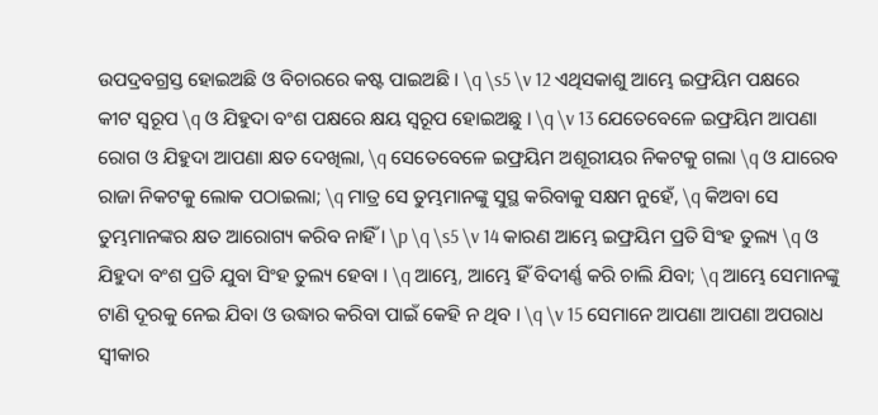ଉପଦ୍ରବଗ୍ରସ୍ତ ହୋଇଅଛି ଓ ବିଚାରରେ କଷ୍ଟ ପାଇଅଛି । \q \s5 \v 12 ଏଥିସକାଶୁ ଆମ୍ଭେ ଇଫ୍ରୟିମ ପକ୍ଷରେ କୀଟ ସ୍ୱରୂପ \q ଓ ଯିହୁଦା ବଂଶ ପକ୍ଷରେ କ୍ଷୟ ସ୍ୱରୂପ ହୋଇଅଛୁ । \q \v 13 ଯେତେବେଳେ ଇଫ୍ରୟିମ ଆପଣା ରୋଗ ଓ ଯିହୁଦା ଆପଣା କ୍ଷତ ଦେଖିଲା, \q ସେତେବେଳେ ଇଫ୍ରୟିମ ଅଶୂରୀୟର ନିକଟକୁ ଗଲା \q ଓ ଯାରେବ ରାଜା ନିକଟକୁ ଲୋକ ପଠାଇଲା; \q ମାତ୍ର ସେ ତୁମ୍ଭମାନଙ୍କୁ ସୁସ୍ଥ କରିବାକୁ ସକ୍ଷମ ନୁହେଁ, \q କିଅବା ସେ ତୁମ୍ଭମାନଙ୍କର କ୍ଷତ ଆରୋଗ୍ୟ କରିବ ନାହିଁ । \p \q \s5 \v 14 କାରଣ ଆମ୍ଭେ ଇଫ୍ରୟିମ ପ୍ରତି ସିଂହ ତୁଲ୍ୟ \q ଓ ଯିହୁଦା ବଂଶ ପ୍ରତି ଯୁବା ସିଂହ ତୁଲ୍ୟ ହେବା । \q ଆମ୍ଭେ, ଆମ୍ଭେ ହିଁ ବିଦୀର୍ଣ୍ଣ କରି ଚାଲି ଯିବା; \q ଆମ୍ଭେ ସେମାନଙ୍କୁ ଟାଣି ଦୂରକୁ ନେଇ ଯିବା ଓ ଉଦ୍ଧାର କରିବା ପାଇଁ କେହି ନ ଥିବ । \q \v 15 ସେମାନେ ଆପଣା ଆପଣା ଅପରାଧ ସ୍ୱୀକାର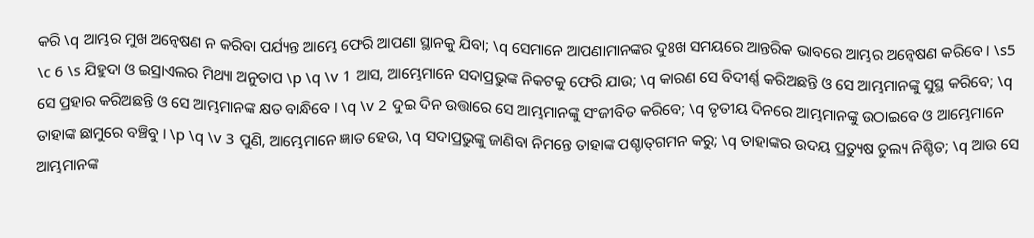କରି \q ଆମ୍ଭର ମୁଖ ଅନ୍ଵେଷଣ ନ କରିବା ପର୍ଯ୍ୟନ୍ତ ଆମ୍ଭେ ଫେରି ଆପଣା ସ୍ଥାନକୁ ଯିବା; \q ସେମାନେ ଆପଣାମାନଙ୍କର ଦୁଃଖ ସମୟରେ ଆନ୍ତରିକ ଭାବରେ ଆମ୍ଭର ଅନ୍ଵେଷଣ କରିବେ । \s5 \c 6 \s ଯିହୁଦା ଓ ଇସ୍ରାଏଲର ମିଥ୍ୟା ଅନୁତାପ \p \q \v 1 ଆସ, ଆମ୍ଭେମାନେ ସଦାପ୍ରଭୁଙ୍କ ନିକଟକୁ ଫେରି ଯାଉ; \q କାରଣ ସେ ବିଦୀର୍ଣ୍ଣ କରିଅଛନ୍ତି ଓ ସେ ଆମ୍ଭମାନଙ୍କୁ ସୁସ୍ଥ କରିବେ; \q ସେ ପ୍ରହାର କରିଅଛନ୍ତି ଓ ସେ ଆମ୍ଭମାନଙ୍କ କ୍ଷତ ବାନ୍ଧିବେ । \q \v 2 ଦୁଇ ଦିନ ଉତ୍ତାରେ ସେ ଆମ୍ଭମାନଙ୍କୁ ସଂଜୀବିତ କରିବେ; \q ତୃତୀୟ ଦିନରେ ଆମ୍ଭମାନଙ୍କୁ ଉଠାଇବେ ଓ ଆମ୍ଭେମାନେ ତାହାଙ୍କ ଛାମୁରେ ବଞ୍ଚିବୁ । \p \q \v 3 ପୁଣି, ଆମ୍ଭେମାନେ ଜ୍ଞାତ ହେଉ, \q ସଦାପ୍ରଭୁଙ୍କୁ ଜାଣିବା ନିମନ୍ତେ ତାହାଙ୍କ ପଶ୍ଚାତ୍‍ଗମନ କରୁ; \q ତାହାଙ୍କର ଉଦୟ ପ୍ରତ୍ୟୁଷ ତୁଲ୍ୟ ନିଶ୍ଚିତ; \q ଆଉ ସେ ଆମ୍ଭମାନଙ୍କ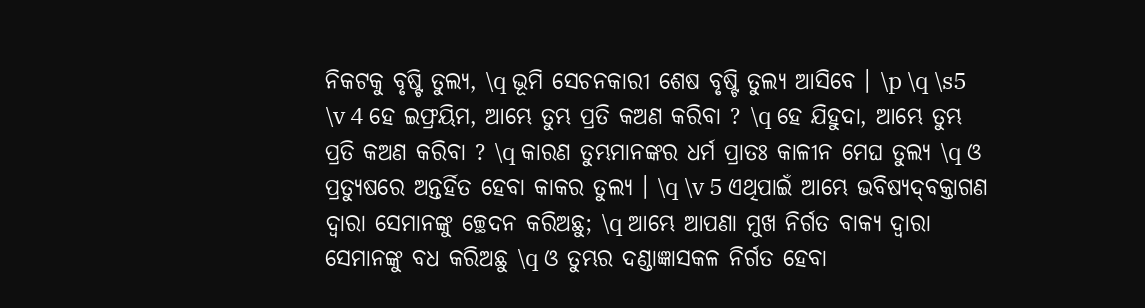ନିକଟକୁ ବୃଷ୍ଟି ତୁଲ୍ୟ, \q ଭୂମି ସେଚନକାରୀ ଶେଷ ବୃଷ୍ଟି ତୁଲ୍ୟ ଆସିବେ । \p \q \s5 \v 4 ହେ ଇଫ୍ରୟିମ, ଆମ୍ଭେ ତୁମ୍ଭ ପ୍ରତି କଅଣ କରିବା ? \q ହେ ଯିହୁଦା, ଆମ୍ଭେ ତୁମ୍ଭ ପ୍ରତି କଅଣ କରିବା ? \q କାରଣ ତୁମ୍ଭମାନଙ୍କର ଧର୍ମ ପ୍ରାତଃ କାଳୀନ ମେଘ ତୁଲ୍ୟ \q ଓ ପ୍ରତ୍ୟୁଷରେ ଅନ୍ତର୍ହିତ ହେବା କାକର ତୁଲ୍ୟ । \q \v 5 ଏଥିପାଇଁ ଆମ୍ଭେ ଭବିଷ୍ୟଦ୍‍ବକ୍ତାଗଣ ଦ୍ୱାରା ସେମାନଙ୍କୁ ଚ୍ଛେଦନ କରିଅଛୁ; \q ଆମ୍ଭେ ଆପଣା ମୁଖ ନିର୍ଗତ ବାକ୍ୟ ଦ୍ୱାରା ସେମାନଙ୍କୁ ବଧ କରିଅଛୁ \q ଓ ତୁମ୍ଭର ଦଣ୍ଡାଜ୍ଞାସକଳ ନିର୍ଗତ ହେବା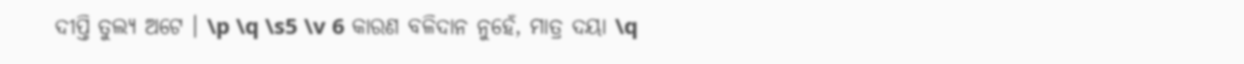ଦୀପ୍ତି ତୁଲ୍ୟ ଅଟେ । \p \q \s5 \v 6 କାରଣ ବଳିଦାନ ନୁହେଁ, ମାତ୍ର ଦୟା \q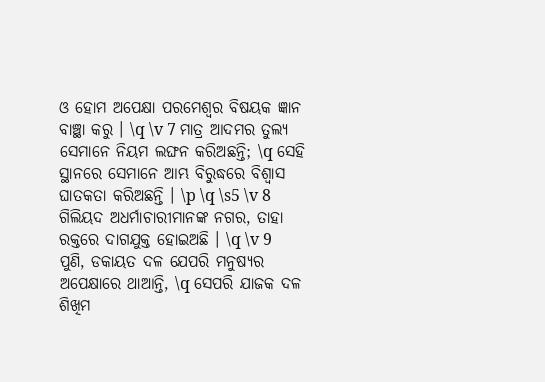ଓ ହୋମ ଅପେକ୍ଷା ପରମେଶ୍ୱର ବିଷୟକ ଜ୍ଞାନ ବାଞ୍ଛା କରୁ । \q \v 7 ମାତ୍ର ଆଦମର ତୁଲ୍ୟ ସେମାନେ ନିୟମ ଲଙ୍ଘନ କରିଅଛନ୍ତି; \q ସେହି ସ୍ଥାନରେ ସେମାନେ ଆମ୍ଭ ବିରୁଦ୍ଧରେ ବିଶ୍ୱାସ ଘାତକତା କରିଅଛନ୍ତି । \p \q \s5 \v 8 ଗିଲିୟଦ ଅଧର୍ମାଚାରୀମାନଙ୍କ ନଗର, ତାହା ରକ୍ତରେ ଦାଗଯୁକ୍ତ ହୋଇଅଛି । \q \v 9 ପୁଣି, ଡକାୟତ ଦଳ ଯେପରି ମନୁଷ୍ୟର ଅପେକ୍ଷାରେ ଥାଆନ୍ତି, \q ସେପରି ଯାଜକ ଦଳ ଶିଖିମ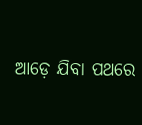ଆଡ଼େ ଯିବା ପଥରେ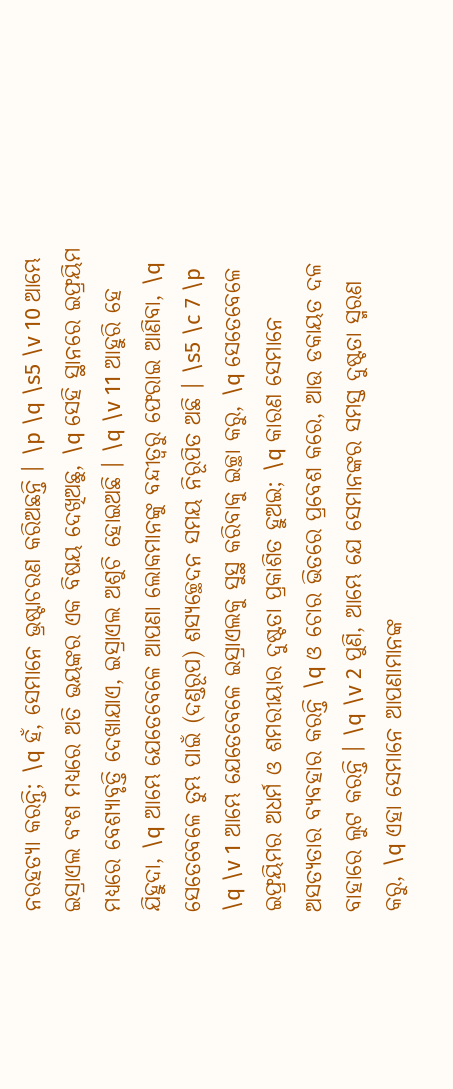ନରହତ୍ୟା କରନ୍ତି; \q ହଁ, ସେମାନେ ଭ୍ରଷ୍ଟାଚରଣ କରିଅଛନ୍ତି । \p \q \s5 \v 10 ଆମ୍ଭେ ଇସ୍ରାଏଲ ବଂଶ ମଧ୍ୟରେ ଅତି ଭୟଙ୍କର ଏକ ବିଷୟ ଦେଖିଅଛୁ, \q ସେହି ସ୍ଥାନରେ ଇଫ୍ରୟିମ ମଧ୍ୟରେ ବେଶ୍ୟାବୃତ୍ତି ଦେଖାଯାଏ, ଇସ୍ରାଏଲ ଅଶୁଚି ହୋଇଅଛି । \q \v 11 ଆହୁରି ହେ ଯିହୁଦା, \q ଆମ୍ଭେ ଯେତେବେଳେ ଆପଣା ଲୋକମାନଙ୍କୁ ବନ୍ଦୀତ୍ୱରୁ ଫେରାଇ ଆଣିବା, \q ସେତେବେଳେ ତୁମ୍ଭ ପାଇଁ (ଦଣ୍ଡରୂପ) ଶସ୍ୟଚ୍ଛେଦନ ସମୟ ନିରୂପିତ ଅଛି । \s5 \c 7 \p \q \v 1 ଆମ୍ଭେ ଯେତେବେଳେ ଇସ୍ରାଏଲକୁ ସୁସ୍ଥ କରିବାକୁ ଇଚ୍ଛା କରୁ, \q ସେତେବେଳେ ଇଫ୍ରୟିମର ଅଧର୍ମ ଓ ଶମରୀୟାର ଦୁଷ୍ଟତା ପ୍ରକାଶିତ ହୁଅଇ; \q କାରଣ ସେମାନେ ଅସତ୍ୟତାର ବ୍ୟବହାର କରନ୍ତି \q ଓ ଚୋର ଭିତରେ ପ୍ରବେଶ କରେ, ଆଉ ଡକାୟତ ଦଳ ବାହାରେ ଲୁଟ କରନ୍ତି । \q \v 2 ପୁଣି, ଆମ୍ଭେ ଯେ ସେମାନଙ୍କର ସମସ୍ତ ଦୁଷ୍ଟତା ସ୍ମରଣ କରୁ, \q ଏହା ସେମାନେ ଆପଣାମାନଙ୍କ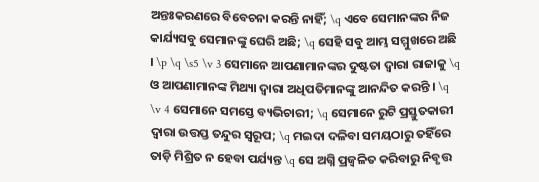ଅନ୍ତଃକରଣରେ ବିବେଚନା କରନ୍ତି ନାହିଁ; \q ଏବେ ସେମାନଙ୍କର ନିଜ କାର୍ଯ୍ୟସବୁ ସେମାନଙ୍କୁ ଘେରି ଅଛି; \q ସେହି ସବୁ ଆମ୍ଭ ସମ୍ମୁଖରେ ଅଛି । \p \q \s5 \v 3 ସେମାନେ ଆପଣାମାନଙ୍କର ଦୁଷ୍ଟତା ଦ୍ୱାରା ରାଜାକୁ \q ଓ ଆପଣାମାନଙ୍କ ମିଥ୍ୟା ଦ୍ୱାରା ଅଧିପତିମାନଙ୍କୁ ଆନନ୍ଦିତ କରନ୍ତି । \q \v 4 ସେମାନେ ସମସ୍ତେ ବ୍ୟଭିଚାରୀ; \q ସେମାନେ ରୁଟି ପ୍ରସ୍ତୁତକାରୀ ଦ୍ୱାରା ଉତ୍ତପ୍ତ ତନ୍ଦୁର ସ୍ୱରୂପ; \q ମଇଦା ଦଳିବା ସମୟଠାରୁ ତହିଁରେ ତାଡ଼ି ମିଶ୍ରିତ ନ ହେବା ପର୍ଯ୍ୟନ୍ତ \q ସେ ଅଗ୍ନି ପ୍ରଜ୍ୱଳିତ କରିବାରୁ ନିବୃତ୍ତ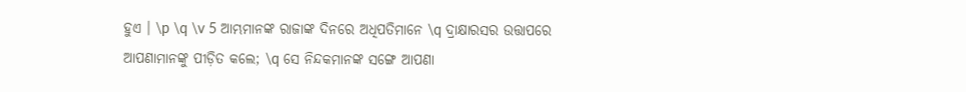ହୁଏ । \p \q \v 5 ଆମ୍ଭମାନଙ୍କ ରାଜାଙ୍କ ଦିନରେ ଅଧିପତିମାନେ \q ଦ୍ରାକ୍ଷାରସର ଉତ୍ତାପରେ ଆପଣାମାନଙ୍କୁ ପୀଡ଼ିତ କଲେ; \q ସେ ନିନ୍ଦକମାନଙ୍କ ସଙ୍ଗେ ଆପଣା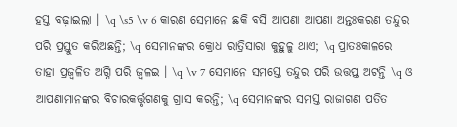ହସ୍ତ ବଢ଼ାଇଲା । \q \s5 \v 6 କାରଣ ସେମାନେ ଛକି ବସି ଆପଣା ଆପଣା ଅନ୍ତଃକରଣ ତନ୍ଦୁର ପରି ପ୍ରସ୍ତୁତ କରିଅଛନ୍ତି; \q ସେମାନଙ୍କର କ୍ରୋଧ ରାତ୍ରିସାରା କୁହୁଳୁ ଥାଏ; \q ପ୍ରାତଃକାଳରେ ତାହା ପ୍ରଜ୍ୱଳିତ ଅଗ୍ନି ପରି ଜ୍ୱଳଇ । \q \v 7 ସେମାନେ ସମସ୍ତେ ତନ୍ଦୁର ପରି ଉତ୍ତପ୍ତ ଅଟନ୍ତି \q ଓ ଆପଣାମାନଙ୍କର ବିଚାରକର୍ତ୍ତୃଗଣକୁ ଗ୍ରାସ କରନ୍ତି; \q ସେମାନଙ୍କର ସମସ୍ତ ରାଜାଗଣ ପତିତ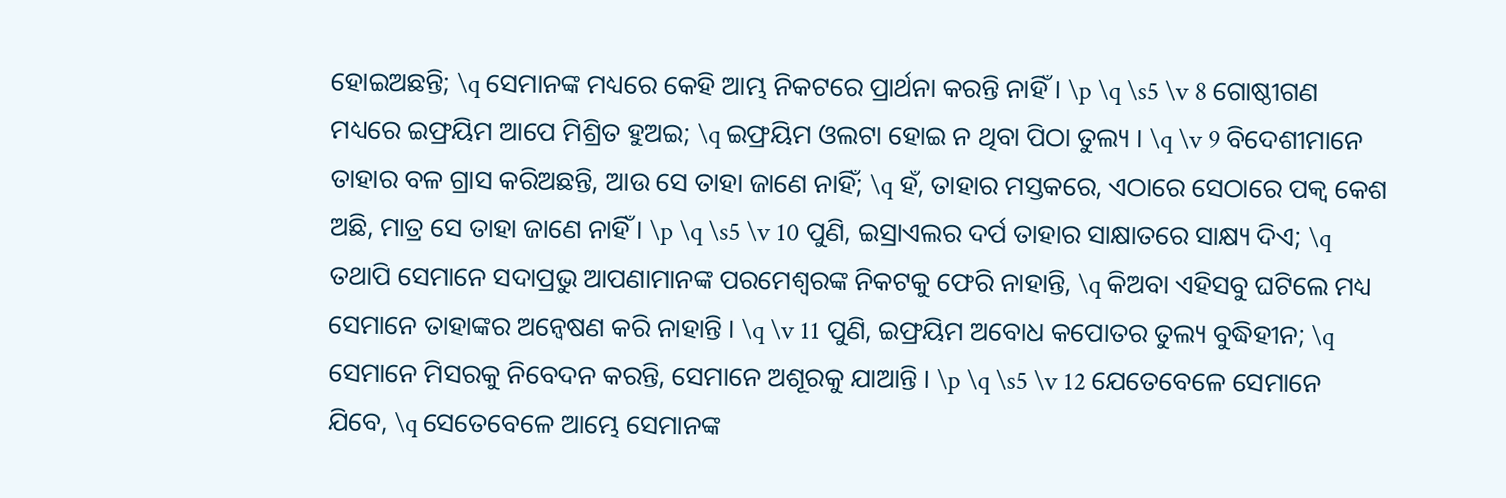ହୋଇଅଛନ୍ତି; \q ସେମାନଙ୍କ ମଧ୍ୟରେ କେହି ଆମ୍ଭ ନିକଟରେ ପ୍ରାର୍ଥନା କରନ୍ତି ନାହିଁ । \p \q \s5 \v 8 ଗୋଷ୍ଠୀଗଣ ମଧ୍ୟରେ ଇଫ୍ରୟିମ ଆପେ ମିଶ୍ରିତ ହୁଅଇ; \q ଇଫ୍ରୟିମ ଓଲଟା ହୋଇ ନ ଥିବା ପିଠା ତୁଲ୍ୟ । \q \v 9 ବିଦେଶୀମାନେ ତାହାର ବଳ ଗ୍ରାସ କରିଅଛନ୍ତି, ଆଉ ସେ ତାହା ଜାଣେ ନାହିଁ; \q ହଁ, ତାହାର ମସ୍ତକରେ, ଏଠାରେ ସେଠାରେ ପକ୍ୱ କେଶ ଅଛି, ମାତ୍ର ସେ ତାହା ଜାଣେ ନାହିଁ । \p \q \s5 \v 10 ପୁଣି, ଇସ୍ରାଏଲର ଦର୍ପ ତାହାର ସାକ୍ଷାତରେ ସାକ୍ଷ୍ୟ ଦିଏ; \q ତଥାପି ସେମାନେ ସଦାପ୍ରଭୁ ଆପଣାମାନଙ୍କ ପରମେଶ୍ୱରଙ୍କ ନିକଟକୁ ଫେରି ନାହାନ୍ତି, \q କିଅବା ଏହିସବୁ ଘଟିଲେ ମଧ୍ୟ ସେମାନେ ତାହାଙ୍କର ଅନ୍ଵେଷଣ କରି ନାହାନ୍ତି । \q \v 11 ପୁଣି, ଇଫ୍ରୟିମ ଅବୋଧ କପୋତର ତୁଲ୍ୟ ବୁଦ୍ଧିହୀନ; \q ସେମାନେ ମିସରକୁ ନିବେଦନ କରନ୍ତି, ସେମାନେ ଅଶୂରକୁ ଯାଆନ୍ତି । \p \q \s5 \v 12 ଯେତେବେଳେ ସେମାନେ ଯିବେ, \q ସେତେବେଳେ ଆମ୍ଭେ ସେମାନଙ୍କ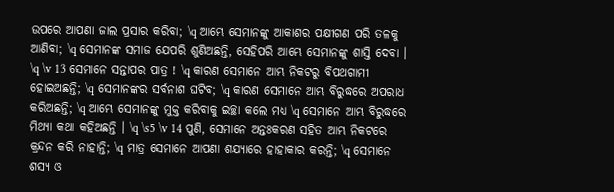ଉପରେ ଆପଣା ଜାଲ ପ୍ରସାର କରିବା; \q ଆମ୍ଭେ ସେମାନଙ୍କୁ ଆକାଶର ପକ୍ଷୀଗଣ ପରି ତଳକୁ ଆଣିବା; \q ସେମାନଙ୍କ ସମାଜ ଯେପରି ଶୁଣିଅଛନ୍ତି, ସେହିପରି ଆମ୍ଭେ ସେମାନଙ୍କୁ ଶାସ୍ତି ଦେବା । \q \v 13 ସେମାନେ ସନ୍ତାପର ପାତ୍ର ! \q କାରଣ ସେମାନେ ଆମ୍ଭ ନିକଟରୁ ବିପଥଗାମୀ ହୋଇଅଛନ୍ତି; \q ସେମାନଙ୍କର ସର୍ବନାଶ ଘଟିବ; \q କାରଣ ସେମାନେ ଆମ୍ଭ ବିରୁଦ୍ଧରେ ଅପରାଧ କରିଅଛନ୍ତି; \q ଆମ୍ଭେ ସେମାନଙ୍କୁ ମୁକ୍ତ କରିବାକୁ ଇଚ୍ଛା କଲେ ମଧ୍ୟ \q ସେମାନେ ଆମ୍ଭ ବିରୁଦ୍ଧରେ ମିଥ୍ୟା କଥା କହିଅଛନ୍ତି । \q \s5 \v 14 ପୁଣି, ସେମାନେ ଅନ୍ତଃକରଣ ସହିତ ଆମ୍ଭ ନିକଟରେ କ୍ରନ୍ଦନ କରି ନାହାନ୍ତି; \q ମାତ୍ର ସେମାନେ ଆପଣା ଶଯ୍ୟାରେ ହାହାକାର କରନ୍ତି; \q ସେମାନେ ଶସ୍ୟ ଓ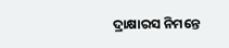ଦ୍ରାକ୍ଷାରସ ନିମନ୍ତେ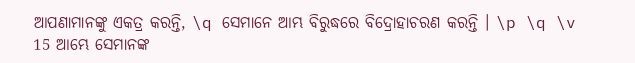ଆପଣାମାନଙ୍କୁ ଏକତ୍ର କରନ୍ତି, \q ସେମାନେ ଆମ୍ଭ ବିରୁଦ୍ଧରେ ବିଦ୍ରୋହାଚରଣ କରନ୍ତି । \p \q \v 15 ଆମ୍ଭେ ସେମାନଙ୍କ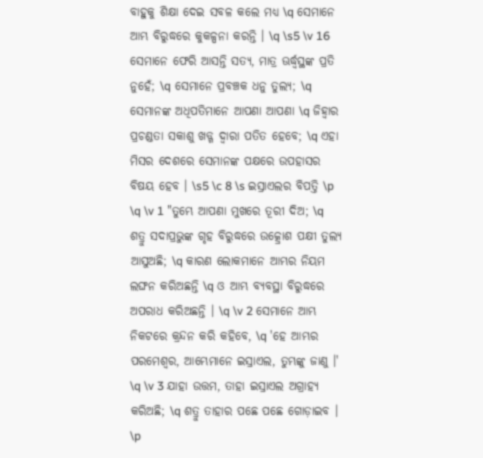ବାହୁକୁ ଶିକ୍ଷା ଦେଇ ସବଳ କଲେ ମଧ୍ୟ \q ସେମାନେ ଆମ୍ଭ ବିରୁଦ୍ଧରେ କୁକଳ୍ପନା କରନ୍ତି । \q \s5 \v 16 ସେମାନେ ଫେରି ଆସନ୍ତି ସତ୍ୟ, ମାତ୍ର ଊର୍ଦ୍ଧ୍ୱସ୍ଥଙ୍କ ପ୍ରତି ନୁହେଁ; \q ସେମାନେ ପ୍ରବଞ୍ଚକ ଧନୁ ତୁଲ୍ୟ; \q ସେମାନଙ୍କ ଅଧିପତିମାନେ ଆପଣା ଆପଣା \q ଜିହ୍ୱାର ପ୍ରଚଣ୍ଡତା ସକାଶୁ ଖଡ୍ଗ ଦ୍ୱାରା ପତିତ ହେବେ; \q ଏହା ମିସର ଦେଶରେ ସେମାନଙ୍କ ପକ୍ଷରେ ଉପହାସର ବିଷୟ ହେବ । \s5 \c 8 \s ଇସ୍ରାଏଲର ବିପତ୍ତି \p \q \v 1 "ତୁମ୍ଭେ ଆପଣା ମୁଖରେ ତୂରୀ ଦିଅ; \q ଶତ୍ରୁ ସଦାପ୍ରଭୁଙ୍କ ଗୃହ ବିରୁଦ୍ଧରେ ଉତ୍କ୍ରୋଶ ପକ୍ଷୀ ତୁଲ୍ୟ ଆସୁଅଛି; \q କାରଣ ଲୋକମାନେ ଆମ୍ଭର ନିୟମ ଲଙ୍ଘନ କରିଅଛନ୍ତି \q ଓ ଆମ୍ଭ ବ୍ୟବସ୍ଥା ବିରୁଦ୍ଧରେ ଅପରାଧ କରିଅଛନ୍ତି । \q \v 2 ସେମାନେ ଆମ୍ଭ ନିକଟରେ କ୍ରନ୍ଦନ କରି କହିବେ, \q 'ହେ ଆମ୍ଭର ପରମେଶ୍ୱର, ଆମ୍ଭେମାନେ ଇସ୍ରାଏଲ, ତୁମ୍ଭଙ୍କୁ ଜାଣୁ ।' \q \v 3 ଯାହା ଉତ୍ତମ, ତାହା ଇସ୍ରାଏଲ ଅଗ୍ରାହ୍ୟ କରିଅଛି; \q ଶତ୍ରୁ ତାହାର ପଛେ ପଛେ ଗୋଡ଼ାଇବ । \p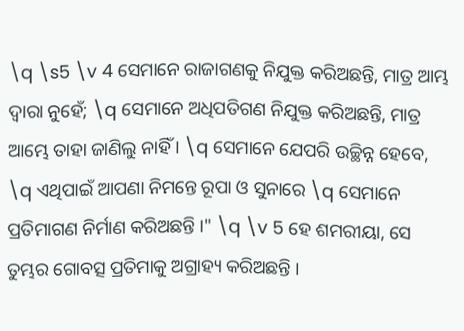\q \s5 \v 4 ସେମାନେ ରାଜାଗଣକୁ ନିଯୁକ୍ତ କରିଅଛନ୍ତି, ମାତ୍ର ଆମ୍ଭ ଦ୍ୱାରା ନୁହେଁ; \q ସେମାନେ ଅଧିପତିଗଣ ନିଯୁକ୍ତ କରିଅଛନ୍ତି, ମାତ୍ର ଆମ୍ଭେ ତାହା ଜାଣିଲୁ ନାହିଁ । \q ସେମାନେ ଯେପରି ଉଚ୍ଛିନ୍ନ ହେବେ, \q ଏଥିପାଇଁ ଆପଣା ନିମନ୍ତେ ରୂପା ଓ ସୁନାରେ \q ସେମାନେ ପ୍ରତିମାଗଣ ନିର୍ମାଣ କରିଅଛନ୍ତି ।" \q \v 5 ହେ ଶମରୀୟା, ସେ ତୁମ୍ଭର ଗୋବତ୍ସ ପ୍ରତିମାକୁ ଅଗ୍ରାହ୍ୟ କରିଅଛନ୍ତି ।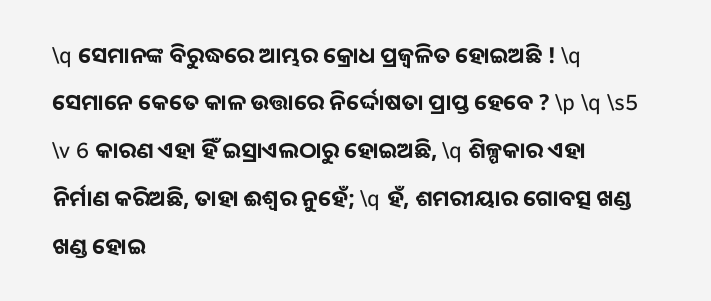\q ସେମାନଙ୍କ ବିରୁଦ୍ଧରେ ଆମ୍ଭର କ୍ରୋଧ ପ୍ରଜ୍ୱଳିତ ହୋଇଅଛି ! \q ସେମାନେ କେତେ କାଳ ଉତ୍ତାରେ ନିର୍ଦ୍ଦୋଷତା ପ୍ରାପ୍ତ ହେବେ ? \p \q \s5 \v 6 କାରଣ ଏହା ହିଁ ଇସ୍ରାଏଲଠାରୁ ହୋଇଅଛି, \q ଶିଳ୍ପକାର ଏହା ନିର୍ମାଣ କରିଅଛି, ତାହା ଈଶ୍ୱର ନୁହେଁ; \q ହଁ, ଶମରୀୟାର ଗୋବତ୍ସ ଖଣ୍ଡ ଖଣ୍ଡ ହୋଇ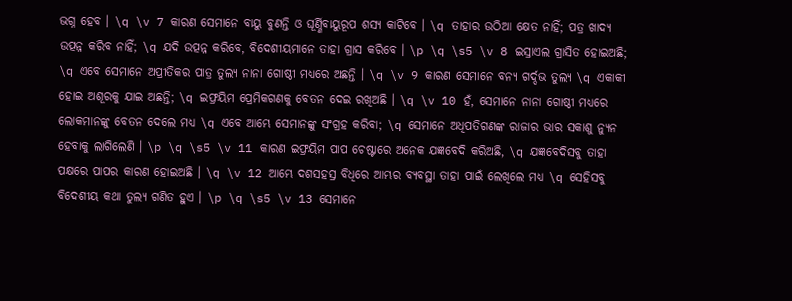ଭଗ୍ନ ହେବ । \q \v 7 କାରଣ ସେମାନେ ବାୟୁ ବୁଣନ୍ତି ଓ ଘୂର୍ଣ୍ଣିବାୟୁରୂପ ଶସ୍ୟ କାଟିବେ । \q ତାହାର ଉଠିଆ କ୍ଷେତ ନାହିଁ; ପତ୍ର ଖାଦ୍ୟ ଉତ୍ପନ୍ନ କରିବ ନାହିଁ; \q ଯଦି ଉତ୍ପନ୍ନ କରିବେ, ବିଦେଶୀୟମାନେ ତାହା ଗ୍ରାସ କରିବେ । \p \q \s5 \v 8 ଇସ୍ରାଏଲ ଗ୍ରାସିତ ହୋଇଅଛି; \q ଏବେ ସେମାନେ ଅପ୍ରୀତିକର ପାତ୍ର ତୁଲ୍ୟ ନାନା ଗୋଷ୍ଠୀ ମଧ୍ୟରେ ଅଛନ୍ତି । \q \v 9 କାରଣ ସେମାନେ ବନ୍ୟ ଗର୍ଦ୍ଦଭ ତୁଲ୍ୟ \q ଏକାକୀ ହୋଇ ଅଶୂରକୁ ଯାଇ ଅଛନ୍ତି; \q ଇଫ୍ରୟିମ ପ୍ରେମିକଗଣକୁ ବେତନ ଦେଇ ରଖିଅଛି । \q \v 10 ହଁ, ସେମାନେ ନାନା ଗୋଷ୍ଠୀ ମଧ୍ୟରେ ଲୋକମାନଙ୍କୁ ବେତନ ଦେଲେ ମଧ୍ୟ \q ଏବେ ଆମ୍ଭେ ସେମାନଙ୍କୁ ସଂଗ୍ରହ କରିବା; \q ସେମାନେ ଅଧିପତିଗଣଙ୍କ ରାଜାର ଭାର ସକାଶୁ ନ୍ୟୁନ ହେବାକୁ ଲାଗିଲେଣି । \p \q \s5 \v 11 କାରଣ ଇଫ୍ରୟିମ ପାପ ଚେଷ୍ଟାରେ ଅନେକ ଯଜ୍ଞବେଦି କରିଅଛି, \q ଯଜ୍ଞବେଦିସବୁ ତାହା ପକ୍ଷରେ ପାପର କାରଣ ହୋଇଅଛି । \q \v 12 ଆମ୍ଭେ ଦଶସହସ୍ର ବିଧିରେ ଆମ୍ଭର ବ୍ୟବସ୍ଥା ତାହା ପାଇଁ ଲେଖିଲେ ମଧ୍ୟ \q ସେହିସବୁ ବିଦେଶୀୟ କଥା ତୁଲ୍ୟ ଗଣିତ ହୁଏ । \p \q \s5 \v 13 ସେମାନେ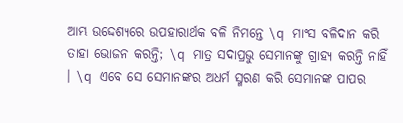ଆମ୍ଭ ଉଦ୍ଦେଶ୍ୟରେ ଉପହାରାର୍ଥକ ବଳି ନିମନ୍ତେ \q ମାଂସ ବଳିଦାନ କରି ତାହା ଭୋଜନ କରନ୍ତି; \q ମାତ୍ର ସଦାପ୍ରଭୁ ସେମାନଙ୍କୁ ଗ୍ରାହ୍ୟ କରନ୍ତି ନାହିଁ । \q ଏବେ ସେ ସେମାନଙ୍କର ଅଧର୍ମ ସ୍ମରଣ କରି ସେମାନଙ୍କ ପାପର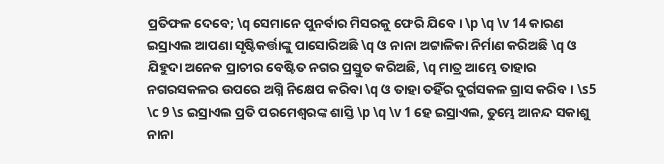ପ୍ରତିଫଳ ଦେବେ; \q ସେମାନେ ପୁନର୍ବାର ମିସରକୁ ଫେରି ଯିବେ । \p \q \v 14 କାରଣ ଇସ୍ରାଏଲ ଆପଣା ସୃଷ୍ଟିକର୍ତ୍ତାଙ୍କୁ ପାସୋରିଅଛି \q ଓ ନାନା ଅଟ୍ଟାଳିକା ନିର୍ମାଣ କରିଅଛି \q ଓ ଯିହୁଦା ଅନେକ ପ୍ରାଚୀର ବେଷ୍ଟିତ ନଗର ପ୍ରସ୍ତୁତ କରିଅଛି, \q ମାତ୍ର ଆମ୍ଭେ ତାହାର ନଗରସକଳର ଉପରେ ଅଗ୍ନି ନିକ୍ଷେପ କରିବା \q ଓ ତାହା ତହିଁର ଦୁର୍ଗସକଳ ଗ୍ରାସ କରିବ । \s5 \c 9 \s ଇସ୍ରାଏଲ ପ୍ରତି ପରମେଶ୍ୱରଙ୍କ ଶାସ୍ତି \p \q \v 1 ହେ ଇସ୍ରାଏଲ, ତୁମ୍ଭେ ଆନନ୍ଦ ସକାଶୁ ନାନା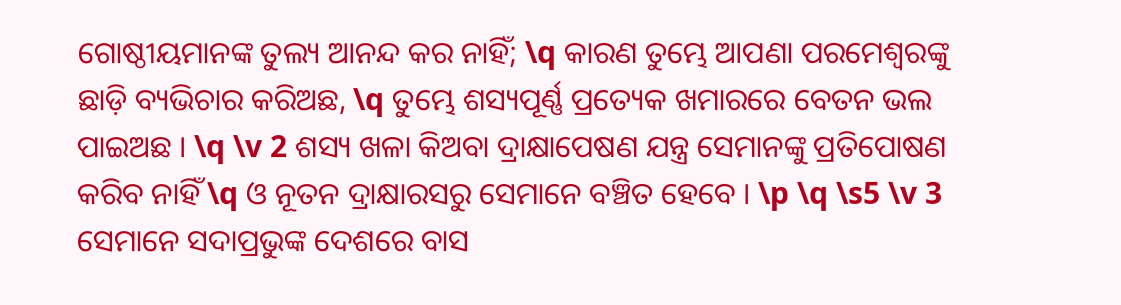ଗୋଷ୍ଠୀୟମାନଙ୍କ ତୁଲ୍ୟ ଆନନ୍ଦ କର ନାହିଁ; \q କାରଣ ତୁମ୍ଭେ ଆପଣା ପରମେଶ୍ୱରଙ୍କୁ ଛାଡ଼ି ବ୍ୟଭିଚାର କରିଅଛ, \q ତୁମ୍ଭେ ଶସ୍ୟପୂର୍ଣ୍ଣ ପ୍ରତ୍ୟେକ ଖମାରରେ ବେତନ ଭଲ ପାଇଅଛ । \q \v 2 ଶସ୍ୟ ଖଳା କିଅବା ଦ୍ରାକ୍ଷାପେଷଣ ଯନ୍ତ୍ର ସେମାନଙ୍କୁ ପ୍ରତିପୋଷଣ କରିବ ନାହିଁ \q ଓ ନୂତନ ଦ୍ରାକ୍ଷାରସରୁ ସେମାନେ ବଞ୍ଚିତ ହେବେ । \p \q \s5 \v 3 ସେମାନେ ସଦାପ୍ରଭୁଙ୍କ ଦେଶରେ ବାସ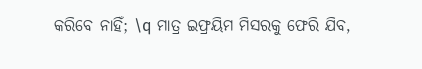କରିବେ ନାହିଁ; \q ମାତ୍ର ଇଫ୍ରୟିମ ମିସରକୁ ଫେରି ଯିବ,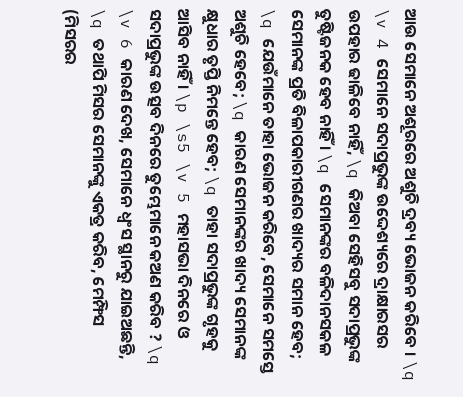ଆଉ ସେମାନେ ଅଶୂରରେ ଅଶୁଚି ଦ୍ରବ୍ୟ ଭୋଜନ କରିବେ । \q \v 4 ସେମାନେ ସଦାପ୍ରଭୁଙ୍କ ଉଦ୍ଦେଶ୍ୟରେ ଦ୍ରାକ୍ଷାରସର ଉପହାର ଢାଳିବେ ନାହିଁ, \q କିଅବା ସେହିସବୁ ସଦାପ୍ରଭୁଙ୍କ ତୁଷ୍ଟିଜନକ ହେବ ନାହିଁ । \q ସେମାନଙ୍କର ବଳିଦାନସକଳ ସେମାନଙ୍କ ପ୍ରତି ବିଳାପକାରୀଗଣର ଖାଦ୍ୟର ସମାନ ହେବ; \q ଯେଉଁମାନେ ତାହା ଭୋଜନ କରିବେ, ସେମାନେ ସମସ୍ତେ ଅଶୁଚି ହେବେ; \q କାରଣ ସେମାନଙ୍କର ଖାଦ୍ୟ ସେମାନଙ୍କ କ୍ଷୁଧାର ତୃପ୍ତି ନିମନ୍ତେ ହେବ; \q ତାହା ସଦାପ୍ରଭୁଙ୍କ ଗୃହକୁ ଆସିବ ନାହିଁ । \p \s5 \v 5 ମହାସଭା ଦିନରେ ଓ ସଦାପ୍ରଭୁଙ୍କ ଉତ୍ସବ ଦିନରେ ତୁମ୍ଭେମାନେ କଅଣ କରିବ ? \q \v 6 କାରଣ ଦେଖ, ସେମାନେ ଧ୍ୱଂସ ସ୍ଥାନରୁ ଯାଇଅଛନ୍ତି, \q ତଥାପି ମିସର ସେମାନଙ୍କୁ ଏକତ୍ର କରିବ, ମେମ୍ଫିସ (ମିସରର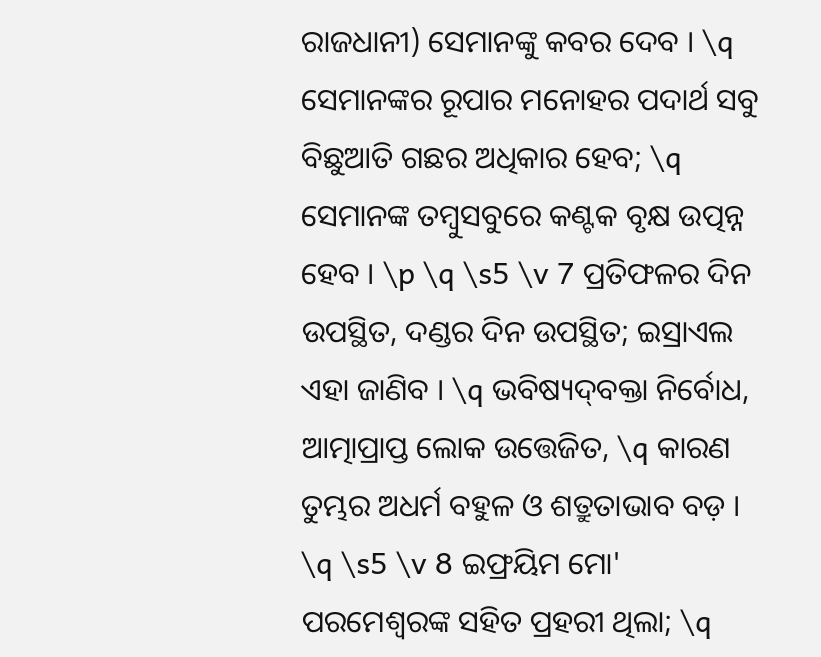ରାଜଧାନୀ) ସେମାନଙ୍କୁ କବର ଦେବ । \q ସେମାନଙ୍କର ରୂପାର ମନୋହର ପଦାର୍ଥ ସବୁ ବିଛୁଆତି ଗଛର ଅଧିକାର ହେବ; \q ସେମାନଙ୍କ ତମ୍ବୁସବୁରେ କଣ୍ଟକ ବୃକ୍ଷ ଉତ୍ପନ୍ନ ହେବ । \p \q \s5 \v 7 ପ୍ରତିଫଳର ଦିନ ଉପସ୍ଥିତ, ଦଣ୍ଡର ଦିନ ଉପସ୍ଥିତ; ଇସ୍ରାଏଲ ଏହା ଜାଣିବ । \q ଭବିଷ୍ୟଦ୍‍ବକ୍ତା ନିର୍ବୋଧ, ଆତ୍ମାପ୍ରାପ୍ତ ଲୋକ ଉତ୍ତେଜିତ, \q କାରଣ ତୁମ୍ଭର ଅଧର୍ମ ବହୁଳ ଓ ଶତ୍ରୁତାଭାବ ବଡ଼ । \q \s5 \v 8 ଇଫ୍ରୟିମ ମୋ' ପରମେଶ୍ୱରଙ୍କ ସହିତ ପ୍ରହରୀ ଥିଲା; \q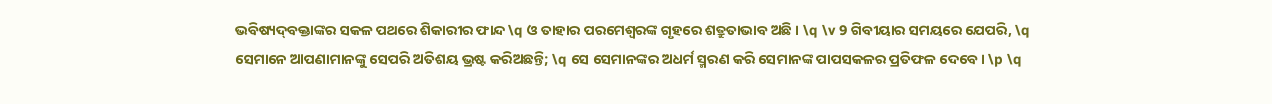ଭବିଷ୍ୟଦ୍‍ବକ୍ତାଙ୍କର ସକଳ ପଥରେ ଶିକାରୀର ଫାନ୍ଦ \q ଓ ତାହାର ପରମେଶ୍ୱରଙ୍କ ଗୃହରେ ଶତ୍ରୁତାଭାବ ଅଛି । \q \v 9 ଗିବୀୟାର ସମୟରେ ଯେପରି, \q ସେମାନେ ଆପଣାମାନଙ୍କୁ ସେପରି ଅତିଶୟ ଭ୍ରଷ୍ଟ କରିଅଛନ୍ତି; \q ସେ ସେମାନଙ୍କର ଅଧର୍ମ ସ୍ମରଣ କରି ସେମାନଙ୍କ ପାପସକଳର ପ୍ରତିଫଳ ଦେବେ । \p \q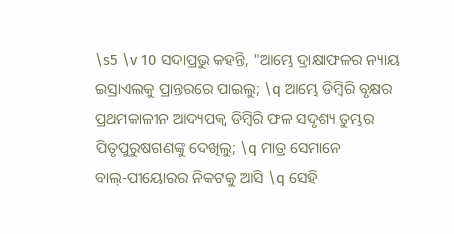\s5 \v 10 ସଦାପ୍ରଭୁ କହନ୍ତି, "ଆମ୍ଭେ ଦ୍ରାକ୍ଷାଫଳର ନ୍ୟାୟ ଇସ୍ରାଏଲକୁ ପ୍ରାନ୍ତରରେ ପାଇଲୁ; \q ଆମ୍ଭେ ଡିମ୍ୱିରି ବୃକ୍ଷର ପ୍ରଥମକାଳୀନ ଆଦ୍ୟପକ୍ୱ ଡିମ୍ୱିରି ଫଳ ସଦୃଶ୍ୟ ତୁମ୍ଭର ପିତୃପୁରୁଷଗଣଙ୍କୁ ଦେଖିଲୁ; \q ମାତ୍ର ସେମାନେ ବାଲ୍‍-ପୀୟୋରର ନିକଟକୁ ଆସି \q ସେହି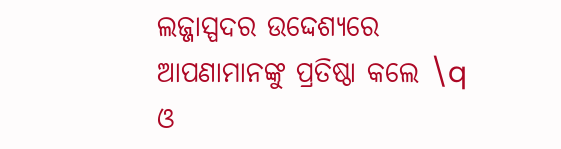ଲଜ୍ଜାସ୍ପଦର ଉଦ୍ଦେଶ୍ୟରେ ଆପଣାମାନଙ୍କୁ ପ୍ରତିଷ୍ଠା କଲେ \q ଓ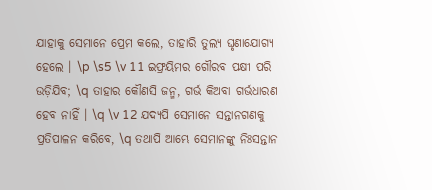ଯାହାକୁ ସେମାନେ ପ୍ରେମ କଲେ, ତାହାରି ତୁଲ୍ୟ ଘୃଣାଯୋଗ୍ୟ ହେଲେ । \p \s5 \v 11 ଇଫ୍ରୟିମର ଗୌରବ ପକ୍ଷୀ ପରି ଉଡ଼ିଯିବ; \q ତାହାର କୌଣସି ଜନ୍ମ, ଗର୍ଭ କିଅବା ଗର୍ଭଧାରଣ ହେବ ନାହିଁ । \q \v 12 ଯଦ୍ୟପି ସେମାନେ ସନ୍ତାନଗଣକୁ ପ୍ରତିପାଳନ କରିବେ, \q ତଥାପି ଆମ୍ଭେ ସେମାନଙ୍କୁ ନିଃସନ୍ତାନ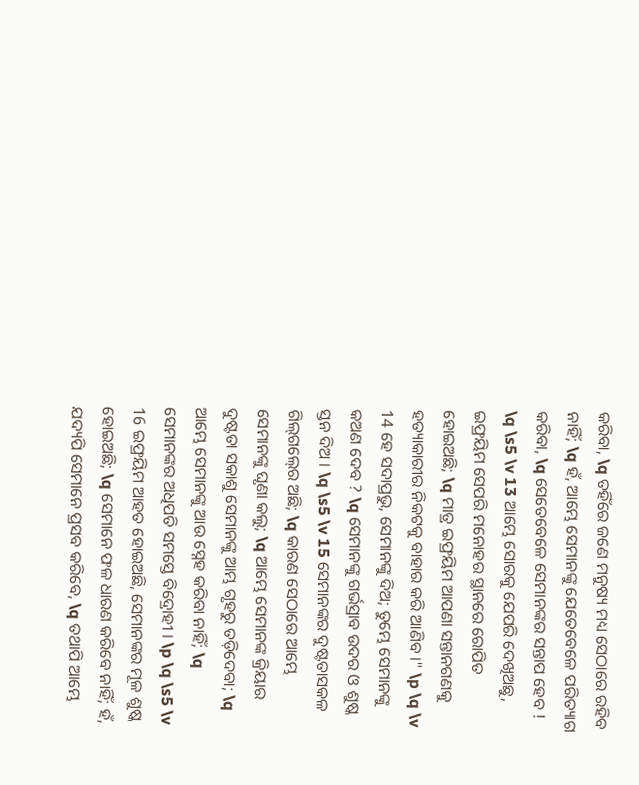କରିବା, \q ତହିଁରେ ଜଣେ ମନୁଷ୍ୟ ମଧ୍ୟ ସେଠାରେ ରହିବ ନାହିଁ; \q ହଁ, ଆମ୍ଭେ ସେମାନଙ୍କୁ ଯେତେବେଳେ ପରିତ୍ୟାଗ କରିବା, \q ସେତେବେଳେ ସେମାନଙ୍କର ସନ୍ତାପ ହେବ ! \q \s5 \v 13 ଆମ୍ଭେ ସୋରକୁ ଯେପରି ଦେଖିଅଛୁ, ଇଫ୍ରୟିମ ସେପରି ମନୋହର ସ୍ଥାନରେ ରୋପିତ ହୋଇଅଛି; \q ମାତ୍ର ଇଫ୍ରୟିମ ଆପଣା ସନ୍ତାନଗଣକୁ ହତ୍ୟାକାରୀର ନିକଟକୁ ବାହାର କରି ଆଣିବ ।" \p \q \v 14 ହେ ସଦାପ୍ରଭୁ, ସେମାନଙ୍କୁ ଦିଅ; ତୁମ୍ଭେ ସେମାନଙ୍କୁ କଅଣ ଦେବ ? \q ସେମାନଙ୍କୁ ଗର୍ଭସ୍ରାବ ଉଦର ଓ ଶୁଷ୍କ ସ୍ତନ ଦିଅ । \q \s5 \v 15 ସେମାନଙ୍କର ଦୁଷ୍ଟତାସକଳ ଗିଲ୍‍ଗଲ୍‍ରେ ଅଛି; \q କାରଣ ସେଠାରେ ଆମ୍ଭେ ସେମାନଙ୍କୁ ଘୃଣା କଲୁ; \q ଆମ୍ଭେ ସେମାନଙ୍କ କ୍ରିୟାର ଦୁଷ୍ଟତା ସକାଶୁ ସେମାନଙ୍କୁ ଆମ୍ଭ ଗୃହରୁ ତଡ଼ିଦେବା; \q ଆମ୍ଭେ ସେମାନଙ୍କୁ ଆଉ ସ୍ନେହ କରିବା ନାହିଁ; \q ସେମାନଙ୍କର ଅଧିପତି ସମସ୍ତେ ବିଦ୍ରୋହୀ । \p \q \s5 \v 16 ଇଫ୍ରୟିମ ଆହତ ହୋଇଅଛି, ସେମାନଙ୍କର ମୂଳ ଶୁଷ୍କ ହୋଇଅଛି; \q ସେମାନେ ଫଳ ଧାରଣ କରିବେ ନାହିଁ; ହଁ, ଯଦ୍ୟପି ସେମାନେ ପ୍ରସବ କରିବେ, \q ତଥାପି ଆମ୍ଭେ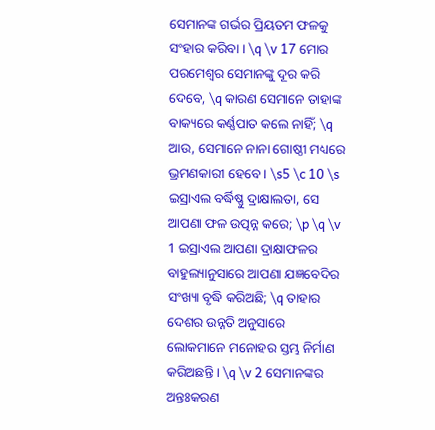ସେମାନଙ୍କ ଗର୍ଭର ପ୍ରିୟତମ ଫଳକୁ ସଂହାର କରିବା । \q \v 17 ମୋର ପରମେଶ୍ୱର ସେମାନଙ୍କୁ ଦୂର କରି ଦେବେ, \q କାରଣ ସେମାନେ ତାହାଙ୍କ ବାକ୍ୟରେ କର୍ଣ୍ଣପାତ କଲେ ନାହିଁ; \q ଆଉ, ସେମାନେ ନାନା ଗୋଷ୍ଠୀ ମଧ୍ୟରେ ଭ୍ରମଣକାରୀ ହେବେ । \s5 \c 10 \s ଇସ୍ରାଏଲ ବର୍ଦ୍ଧିଷ୍ଣୁ ଦ୍ରାକ୍ଷାଲତା, ସେ ଆପଣା ଫଳ ଉତ୍ପନ୍ନ କରେ; \p \q \v 1 ଇସ୍ରାଏଲ ଆପଣା ଦ୍ରାକ୍ଷାଫଳର ବାହୁଲ୍ୟାନୁସାରେ ଆପଣା ଯଜ୍ଞବେଦିର ସଂଖ୍ୟା ବୃଦ୍ଧି କରିଅଛି; \q ତାହାର ଦେଶର ଉନ୍ନତି ଅନୁସାରେ ଲୋକମାନେ ମନୋହର ସ୍ତମ୍ଭ ନିର୍ମାଣ କରିଅଛନ୍ତି । \q \v 2 ସେମାନଙ୍କର ଅନ୍ତଃକରଣ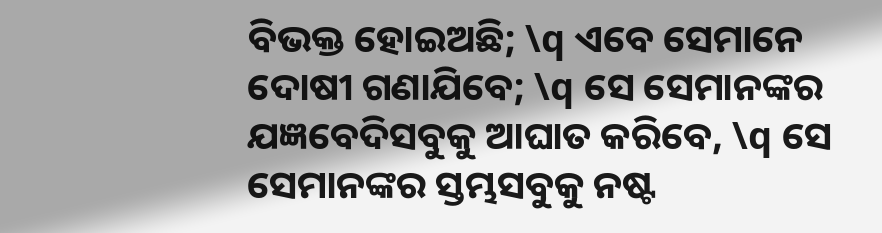ବିଭକ୍ତ ହୋଇଅଛି; \q ଏବେ ସେମାନେ ଦୋଷୀ ଗଣାଯିବେ; \q ସେ ସେମାନଙ୍କର ଯଜ୍ଞବେଦିସବୁକୁ ଆଘାତ କରିବେ, \q ସେ ସେମାନଙ୍କର ସ୍ତମ୍ଭସବୁକୁ ନଷ୍ଟ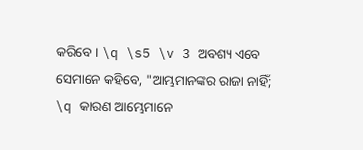କରିବେ । \q \s5 \v 3 ଅବଶ୍ୟ ଏବେ ସେମାନେ କହିବେ, "ଆମ୍ଭମାନଙ୍କର ରାଜା ନାହିଁ; \q କାରଣ ଆମ୍ଭେମାନେ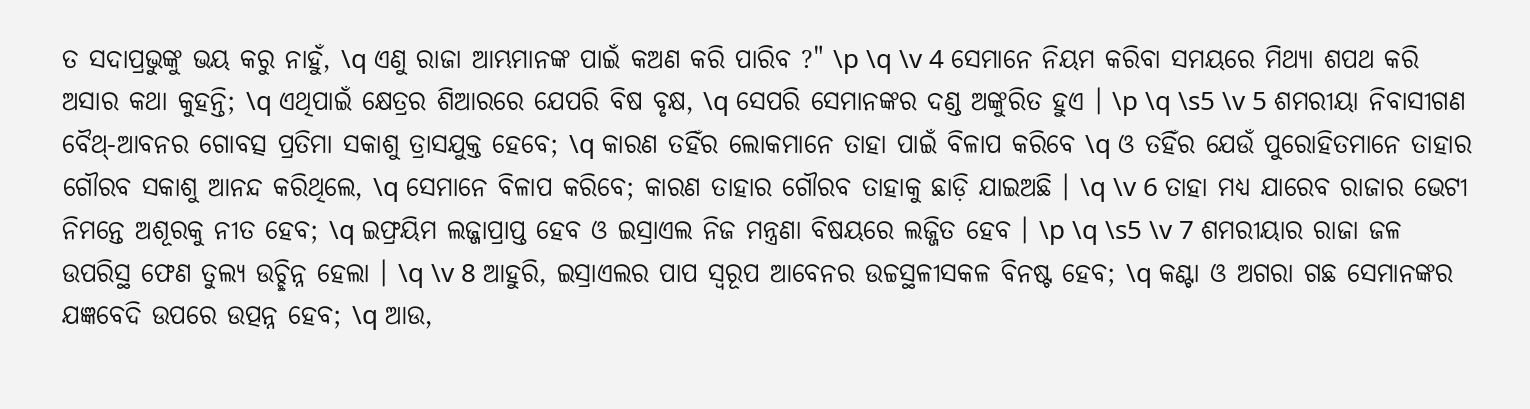ତ ସଦାପ୍ରଭୁଙ୍କୁ ଭୟ କରୁ ନାହୁଁ, \q ଏଣୁ ରାଜା ଆମ୍ଭମାନଙ୍କ ପାଇଁ କଅଣ କରି ପାରିବ ?" \p \q \v 4 ସେମାନେ ନିୟମ କରିବା ସମୟରେ ମିଥ୍ୟା ଶପଥ କରି ଅସାର କଥା କୁହନ୍ତି; \q ଏଥିପାଇଁ କ୍ଷେତ୍ରର ଶିଆରରେ ଯେପରି ବିଷ ବୃକ୍ଷ, \q ସେପରି ସେମାନଙ୍କର ଦଣ୍ଡ ଅଙ୍କୁରିତ ହୁଏ । \p \q \s5 \v 5 ଶମରୀୟା ନିବାସୀଗଣ ବୈଥ୍‍-ଆବନର ଗୋବତ୍ସ ପ୍ରତିମା ସକାଶୁ ତ୍ରାସଯୁକ୍ତ ହେବେ; \q କାରଣ ତହିଁର ଲୋକମାନେ ତାହା ପାଇଁ ବିଳାପ କରିବେ \q ଓ ତହିଁର ଯେଉଁ ପୁରୋହିତମାନେ ତାହାର ଗୌରବ ସକାଶୁ ଆନନ୍ଦ କରିଥିଲେ, \q ସେମାନେ ବିଳାପ କରିବେ; କାରଣ ତାହାର ଗୌରବ ତାହାକୁ ଛାଡ଼ି ଯାଇଅଛି । \q \v 6 ତାହା ମଧ୍ୟ ଯାରେବ ରାଜାର ଭେଟୀ ନିମନ୍ତେ ଅଶୂରକୁ ନୀତ ହେବ; \q ଇଫ୍ରୟିମ ଲଜ୍ଜାପ୍ରାପ୍ତ ହେବ ଓ ଇସ୍ରାଏଲ ନିଜ ମନ୍ତ୍ରଣା ବିଷୟରେ ଲଜ୍ଜିତ ହେବ । \p \q \s5 \v 7 ଶମରୀୟାର ରାଜା ଜଳ ଉପରିସ୍ଥ ଫେଣ ତୁଲ୍ୟ ଉଚ୍ଛିନ୍ନ ହେଲା । \q \v 8 ଆହୁରି, ଇସ୍ରାଏଲର ପାପ ସ୍ୱରୂପ ଆବେନର ଉଚ୍ଚସ୍ଥଳୀସକଳ ବିନଷ୍ଟ ହେବ; \q କଣ୍ଟା ଓ ଅଗରା ଗଛ ସେମାନଙ୍କର ଯଜ୍ଞବେଦି ଉପରେ ଉତ୍ପନ୍ନ ହେବ; \q ଆଉ,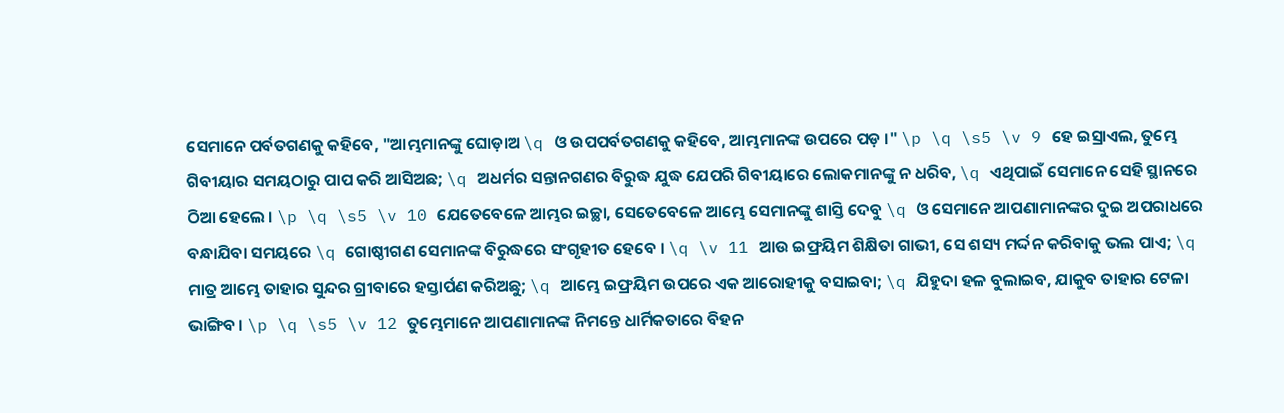ସେମାନେ ପର୍ବତଗଣକୁ କହିବେ, "ଆମ୍ଭମାନଙ୍କୁ ଘୋଡ଼ାଅ \q ଓ ଉପପର୍ବତଗଣକୁ କହିବେ, ଆମ୍ଭମାନଙ୍କ ଉପରେ ପଡ଼ ।" \p \q \s5 \v 9 ହେ ଇସ୍ରାଏଲ, ତୁମ୍ଭେ ଗିବୀୟାର ସମୟଠାରୁ ପାପ କରି ଆସିଅଛ; \q ଅଧର୍ମର ସନ୍ତାନଗଣର ବିରୁଦ୍ଧ ଯୁଦ୍ଧ ଯେପରି ଗିବୀୟାରେ ଲୋକମାନଙ୍କୁ ନ ଧରିବ, \q ଏଥିପାଇଁ ସେମାନେ ସେହି ସ୍ଥାନରେ ଠିଆ ହେଲେ । \p \q \s5 \v 10 ଯେତେବେଳେ ଆମ୍ଭର ଇଚ୍ଛା, ସେତେବେଳେ ଆମ୍ଭେ ସେମାନଙ୍କୁ ଶାସ୍ତି ଦେବୁ \q ଓ ସେମାନେ ଆପଣାମାନଙ୍କର ଦୁଇ ଅପରାଧରେ ବନ୍ଧାଯିବା ସମୟରେ \q ଗୋଷ୍ଠୀଗଣ ସେମାନଙ୍କ ବିରୁଦ୍ଧରେ ସଂଗୃହୀତ ହେବେ । \q \v 11 ଆଉ ଇଫ୍ରୟିମ ଶିକ୍ଷିତା ଗାଭୀ, ସେ ଶସ୍ୟ ମର୍ଦ୍ଦନ କରିବାକୁ ଭଲ ପାଏ; \q ମାତ୍ର ଆମ୍ଭେ ତାହାର ସୁନ୍ଦର ଗ୍ରୀବାରେ ହସ୍ତାର୍ପଣ କରିଅଛୁ; \q ଆମ୍ଭେ ଇଫ୍ରୟିମ ଉପରେ ଏକ ଆରୋହୀକୁ ବସାଇବା; \q ଯିହୁଦା ହଳ ବୁଲାଇବ, ଯାକୁବ ତାହାର ଟେଳା ଭାଙ୍ଗିବ । \p \q \s5 \v 12 ତୁମ୍ଭେମାନେ ଆପଣାମାନଙ୍କ ନିମନ୍ତେ ଧାର୍ମିକତାରେ ବିହନ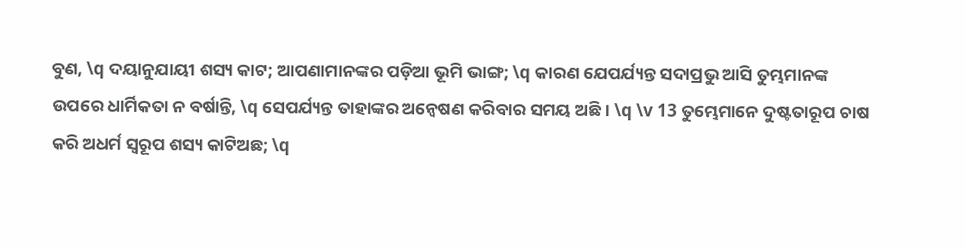ବୁଣ, \q ଦୟାନୁଯାୟୀ ଶସ୍ୟ କାଟ; ଆପଣାମାନଙ୍କର ପଡ଼ିଆ ଭୂମି ଭାଙ୍ଗ; \q କାରଣ ଯେପର୍ଯ୍ୟନ୍ତ ସଦାପ୍ରଭୁ ଆସି ତୁମ୍ଭମାନଙ୍କ ଉପରେ ଧାର୍ମିକତା ନ ବର୍ଷାନ୍ତି, \q ସେପର୍ଯ୍ୟନ୍ତ ତାହାଙ୍କର ଅନ୍ଵେଷଣ କରିବାର ସମୟ ଅଛି । \q \v 13 ତୁମ୍ଭେମାନେ ଦୁଷ୍ଟତାରୂପ ଚାଷ କରି ଅଧର୍ମ ସ୍ୱରୂପ ଶସ୍ୟ କାଟିଅଛ; \q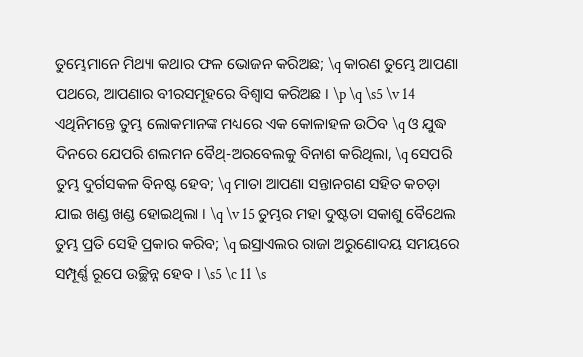ତୁମ୍ଭେମାନେ ମିଥ୍ୟା କଥାର ଫଳ ଭୋଜନ କରିଅଛ; \q କାରଣ ତୁମ୍ଭେ ଆପଣା ପଥରେ, ଆପଣାର ବୀରସମୂହରେ ବିଶ୍ୱାସ କରିଅଛ । \p \q \s5 \v 14 ଏଥିନିମନ୍ତେ ତୁମ୍ଭ ଲୋକମାନଙ୍କ ମଧ୍ୟରେ ଏକ କୋଳାହଳ ଉଠିବ \q ଓ ଯୁଦ୍ଧ ଦିନରେ ଯେପରି ଶଲମନ ବୈଥ୍‍-ଅରବେଲକୁ ବିନାଶ କରିଥିଲା, \q ସେପରି ତୁମ୍ଭ ଦୁର୍ଗସକଳ ବିନଷ୍ଟ ହେବ; \q ମାତା ଆପଣା ସନ୍ତାନଗଣ ସହିତ କଚଡ଼ା ଯାଇ ଖଣ୍ଡ ଖଣ୍ଡ ହୋଇଥିଲା । \q \v 15 ତୁମ୍ଭର ମହା ଦୁଷ୍ଟତା ସକାଶୁ ବୈଥେଲ ତୁମ୍ଭ ପ୍ରତି ସେହି ପ୍ରକାର କରିବ; \q ଇସ୍ରାଏଲର ରାଜା ଅରୁଣୋଦୟ ସମୟରେ ସମ୍ପୂର୍ଣ୍ଣ ରୂପେ ଉଚ୍ଛିନ୍ନ ହେବ । \s5 \c 11 \s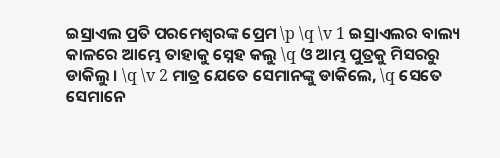ଇସ୍ରାଏଲ ପ୍ରତି ପରମେଶ୍ୱରଙ୍କ ପ୍ରେମ \p \q \v 1 ଇସ୍ରାଏଲର ବାଲ୍ୟ କାଳରେ ଆମ୍ଭେ ତାହାକୁ ସ୍ନେହ କଲୁ \q ଓ ଆମ୍ଭ ପୁତ୍ରକୁ ମିସରରୁ ଡାକିଲୁ । \q \v 2 ମାତ୍ର ଯେତେ ସେମାନଙ୍କୁ ଡାକିଲେ, \q ସେତେ ସେମାନେ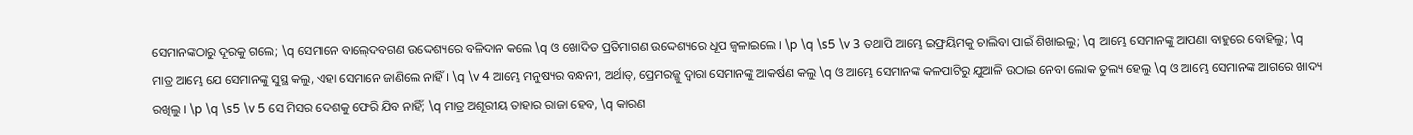ସେମାନଙ୍କଠାରୁ ଦୂରକୁ ଗଲେ; \q ସେମାନେ ବାଲ୍‍ଦେବଗଣ ଉଦ୍ଦେଶ୍ୟରେ ବଳିଦାନ କଲେ \q ଓ ଖୋଦିତ ପ୍ରତିମାଗଣ ଉଦ୍ଦେଶ୍ୟରେ ଧୂପ ଜ୍ୱଳାଇଲେ । \p \q \s5 \v 3 ତଥାପି ଆମ୍ଭେ ଇଫ୍ରୟିମକୁ ଚାଲିବା ପାଇଁ ଶିଖାଇଲୁ; \q ଆମ୍ଭେ ସେମାନଙ୍କୁ ଆପଣା ବାହୁରେ ବୋହିଲୁ; \q ମାତ୍ର ଆମ୍ଭେ ଯେ ସେମାନଙ୍କୁ ସୁସ୍ଥ କଲୁ, ଏହା ସେମାନେ ଜାଣିଲେ ନାହିଁ । \q \v 4 ଆମ୍ଭେ ମନୁଷ୍ୟର ବନ୍ଧନୀ, ଅର୍ଥାତ୍‍, ପ୍ରେମରଜ୍ଜୁ ଦ୍ୱାରା ସେମାନଙ୍କୁ ଆକର୍ଷଣ କଲୁ \q ଓ ଆମ୍ଭେ ସେମାନଙ୍କ କଳପାଟିରୁ ଯୁଆଳି ଉଠାଇ ନେବା ଲୋକ ତୁଲ୍ୟ ହେଲୁ \q ଓ ଆମ୍ଭେ ସେମାନଙ୍କ ଆଗରେ ଖାଦ୍ୟ ରଖିଲୁ । \p \q \s5 \v 5 ସେ ମିସର ଦେଶକୁ ଫେରି ଯିବ ନାହିଁ; \q ମାତ୍ର ଅଶୂରୀୟ ତାହାର ରାଜା ହେବ, \q କାରଣ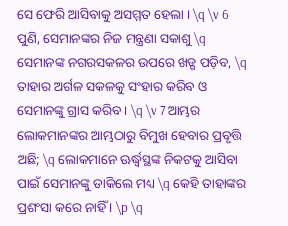ସେ ଫେରି ଆସିବାକୁ ଅସମ୍ମତ ହେଲା । \q \v 6 ପୁଣି, ସେମାନଙ୍କର ନିଜ ମନ୍ତ୍ରଣା ସକାଶୁ \q ସେମାନଙ୍କ ନଗରସକଳର ଉପରେ ଖଡ୍ଗ ପଡ଼ିବ, \q ତାହାର ଅର୍ଗଳ ସକଳକୁ ସଂହାର କରିବ ଓ ସେମାନଙ୍କୁ ଗ୍ରାସ କରିବ । \q \v 7 ଆମ୍ଭର ଲୋକମାନଙ୍କର ଆମ୍ଭଠାରୁ ବିମୁଖ ହେବାର ପ୍ରବୃତ୍ତି ଅଛି; \q ଲୋକମାନେ ଊର୍ଦ୍ଧ୍ୱସ୍ଥଙ୍କ ନିକଟକୁ ଆସିବା ପାଇଁ ସେମାନଙ୍କୁ ଡାକିଲେ ମଧ୍ୟ \q କେହି ତାହାଙ୍କର ପ୍ରଶଂସା କରେ ନାହିଁ । \p \q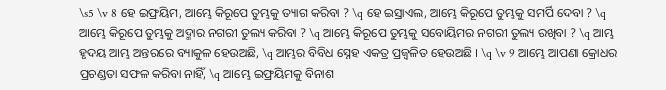\s5 \v 8 ହେ ଇଫ୍ରୟିମ, ଆମ୍ଭେ କିରୂପେ ତୁମ୍ଭକୁ ତ୍ୟାଗ କରିବା ? \q ହେ ଇସ୍ରାଏଲ, ଆମ୍ଭେ କିରୂପେ ତୁମ୍ଭକୁ ସମର୍ପି ଦେବା ? \q ଆମ୍ଭେ କିରୂପେ ତୁମ୍ଭକୁ ଅଦ୍ମାର ନଗରୀ ତୁଲ୍ୟ କରିବା ? \q ଆମ୍ଭେ କିରୂପେ ତୁମ୍ଭକୁ ସବୋୟିମର ନଗରୀ ତୁଲ୍ୟ ରଖିବା ? \q ଆମ୍ଭ ହୃଦୟ ଆମ୍ଭ ଅନ୍ତରରେ ବ୍ୟାକୁଳ ହେଉଅଛି, \q ଆମ୍ଭର ବିବିଧ ସ୍ନେହ ଏକତ୍ର ପ୍ରଜ୍ୱଳିତ ହେଉଅଛି । \q \v 9 ଆମ୍ଭେ ଆପଣା କ୍ରୋଧର ପ୍ରଚଣ୍ଡତା ସଫଳ କରିବା ନାହିଁ, \q ଆମ୍ଭେ ଇଫ୍ରୟିମକୁ ବିନାଶ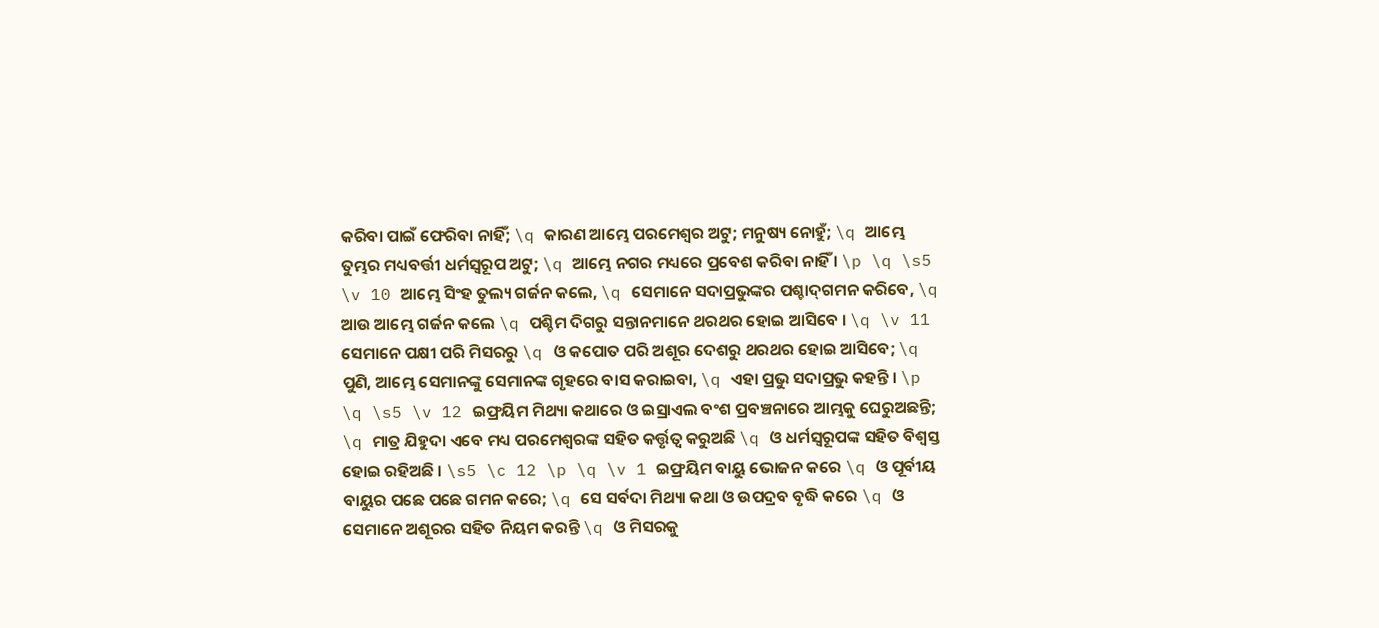କରିବା ପାଇଁ ଫେରିବା ନାହିଁ; \q କାରଣ ଆମ୍ଭେ ପରମେଶ୍ୱର ଅଟୁ; ମନୁଷ୍ୟ ନୋହୁଁ; \q ଆମ୍ଭେ ତୁମ୍ଭର ମଧ୍ୟବର୍ତ୍ତୀ ଧର୍ମସ୍ୱରୂପ ଅଟୁ; \q ଆମ୍ଭେ ନଗର ମଧ୍ୟରେ ପ୍ରବେଶ କରିବା ନାହିଁ । \p \q \s5 \v 10 ଆମ୍ଭେ ସିଂହ ତୁଲ୍ୟ ଗର୍ଜନ କଲେ, \q ସେମାନେ ସଦାପ୍ରଭୁଙ୍କର ପଶ୍ଚାଦ୍‍ଗମନ କରିବେ, \q ଆଉ ଆମ୍ଭେ ଗର୍ଜନ କଲେ \q ପଶ୍ଚିମ ଦିଗରୁ ସନ୍ତାନମାନେ ଥରଥର ହୋଇ ଆସିବେ । \q \v 11 ସେମାନେ ପକ୍ଷୀ ପରି ମିସରରୁ \q ଓ କପୋତ ପରି ଅଶୂର ଦେଶରୁ ଥରଥର ହୋଇ ଆସିବେ; \q ପୁଣି, ଆମ୍ଭେ ସେମାନଙ୍କୁ ସେମାନଙ୍କ ଗୃହରେ ବାସ କରାଇବା, \q ଏହା ପ୍ରଭୁ ସଦାପ୍ରଭୁ କହନ୍ତି । \p \q \s5 \v 12 ଇଫ୍ରୟିମ ମିଥ୍ୟା କଥାରେ ଓ ଇସ୍ରାଏଲ ବଂଶ ପ୍ରବଞ୍ଚନାରେ ଆମ୍ଭକୁ ଘେରୁଅଛନ୍ତି; \q ମାତ୍ର ଯିହୁଦା ଏବେ ମଧ୍ୟ ପରମେଶ୍ୱରଙ୍କ ସହିତ କର୍ତ୍ତୃତ୍ୱ କରୁଅଛି \q ଓ ଧର୍ମସ୍ୱରୂପଙ୍କ ସହିତ ବିଶ୍ୱସ୍ତ ହୋଇ ରହିଅଛି । \s5 \c 12 \p \q \v 1 ଇଫ୍ରୟିମ ବାୟୁ ଭୋଜନ କରେ \q ଓ ପୂର୍ବୀୟ ବାୟୁର ପଛେ ପଛେ ଗମନ କରେ; \q ସେ ସର୍ବଦା ମିଥ୍ୟା କଥା ଓ ଉପଦ୍ରବ ବୃଦ୍ଧି କରେ \q ଓ ସେମାନେ ଅଶୂରର ସହିତ ନିୟମ କରନ୍ତି \q ଓ ମିସରକୁ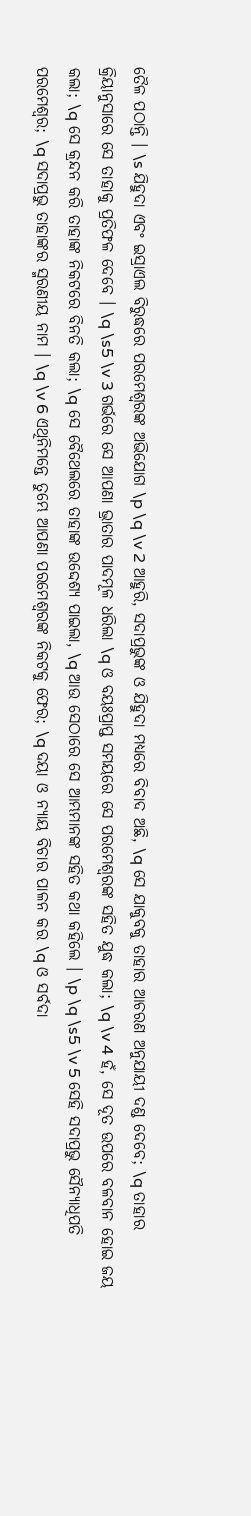ତୈଳ ପଠାନ୍ତି । \s ଯିହୁଦା ଏବଂ ଇସ୍ରାଏଲ ବିରୁଦ୍ଧରେ ପରମେଶ୍ୱରଙ୍କ ଅଭିଯୋଗ \p \q \v 2 ଆହୁରି, ସଦାପ୍ରଭୁଙ୍କ ଓ ଯିହୁଦା ମଧ୍ୟରେ ବିବାଦ ଅଛି, \q ସେ ଯାକୁବକୁ ତାହାର ଆଚରଣ ଅନୁଯାୟୀ ଦଣ୍ଡ ଦେବେ; \q ତାହାର କ୍ରିୟାନୁସାରେ ସେ ତାହାକୁ ପ୍ରତିଫଳ ଦେବେ । \q \s5 \v 3 ଗର୍ଭରେ ସେ ଆପଣା ଭ୍ରାତାର ପାଦମୂଳ ଧରିଲା \q ଓ ବୟଃପ୍ରାପ୍ତ ସମୟରେ ସେ ପରମେଶ୍ୱରଙ୍କ ସହିତ ଯୁଦ୍ଧ କଲା; \q \v 4 ହଁ, ସେ ଦୂତ ଉପରେ ବଳବାନ ହୋଇ ଜୟ କଲା; \q ସେ କ୍ରନ୍ଦନ କରି ତାହାଙ୍କ ନିକଟରେ ବିନତି କଲା; \q ସେ ବୈଥେଲରେ ତାହାଙ୍କ ଉଦ୍ଦେଶ୍ୟ ପାଇଲା, \q ଆଉ ସେଠାରେ ସେ ଆମ୍ଭମାନଙ୍କ ସହିତ କଥା କହିଲେ । \p \q \s5 \v 5 ସେହି ସଦାପ୍ରଭୁ ସୈନ୍ୟାଧିପତି ପରମେଶ୍ୱର; \q ସଦାପ୍ରଭୁ ତାହାଙ୍କର ସ୍ମରଣୀୟ ନାମ । \q \v 6 ଏଥିନିମନ୍ତେ ତୁମ୍ଭେ ଆପଣା ପରମେଶ୍ୱରଙ୍କ ନିକଟକୁ ଫେର; \q ଦୟା ଓ ନ୍ୟାୟ ବିଚାର ପାଳନ କର \q ଓ ସର୍ବଦା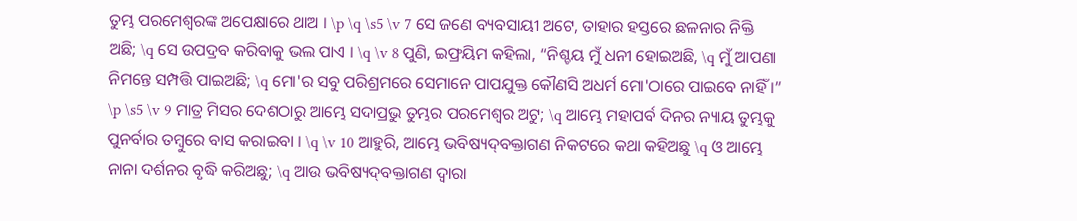ତୁମ୍ଭ ପରମେଶ୍ୱରଙ୍କ ଅପେକ୍ଷାରେ ଥାଅ । \p \q \s5 \v 7 ସେ ଜଣେ ବ୍ୟବସାୟୀ ଅଟେ, ତାହାର ହସ୍ତରେ ଛଳନାର ନିକ୍ତି ଅଛି; \q ସେ ଉପଦ୍ରବ କରିବାକୁ ଭଲ ପାଏ । \q \v 8 ପୁଣି, ଇଫ୍ରୟିମ କହିଲା, “ନିଶ୍ଚୟ ମୁଁ ଧନୀ ହୋଇଅଛି, \q ମୁଁ ଆପଣା ନିମନ୍ତେ ସମ୍ପତ୍ତି ପାଇଅଛି; \q ମୋ'ର ସବୁ ପରିଶ୍ରମରେ ସେମାନେ ପାପଯୁକ୍ତ କୌଣସି ଅଧର୍ମ ମୋ'ଠାରେ ପାଇବେ ନାହିଁ ।” \p \s5 \v 9 ମାତ୍ର ମିସର ଦେଶଠାରୁ ଆମ୍ଭେ ସଦାପ୍ରଭୁ ତୁମ୍ଭର ପରମେଶ୍ୱର ଅଟୁ; \q ଆମ୍ଭେ ମହାପର୍ବ ଦିନର ନ୍ୟାୟ ତୁମ୍ଭକୁ ପୁନର୍ବାର ତମ୍ବୁରେ ବାସ କରାଇବା । \q \v 10 ଆହୁରି, ଆମ୍ଭେ ଭବିଷ୍ୟଦ୍‍ବକ୍ତାଗଣ ନିକଟରେ କଥା କହିଅଛୁ \q ଓ ଆମ୍ଭେ ନାନା ଦର୍ଶନର ବୃଦ୍ଧି କରିଅଛୁ; \q ଆଉ ଭବିଷ୍ୟଦ୍‍ବକ୍ତାଗଣ ଦ୍ୱାରା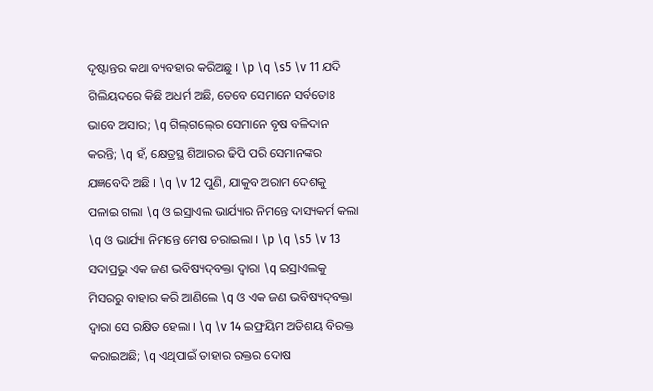ଦୃଷ୍ଟାନ୍ତର କଥା ବ୍ୟବହାର କରିଅଛୁ । \p \q \s5 \v 11 ଯଦି ଗିଲିୟଦରେ କିଛି ଅଧର୍ମ ଅଛି, ତେବେ ସେମାନେ ସର୍ବତୋଃ ଭାବେ ଅସାର; \q ଗିଲ୍‍ଗଲ୍‍ରେ ସେମାନେ ବୃଷ ବଳିଦାନ କରନ୍ତି; \q ହଁ, କ୍ଷେତ୍ରସ୍ଥ ଶିଆରର ଢିପି ପରି ସେମାନଙ୍କର ଯଜ୍ଞବେଦି ଅଛି । \q \v 12 ପୁଣି, ଯାକୁବ ଅରାମ ଦେଶକୁ ପଳାଇ ଗଲା \q ଓ ଇସ୍ରାଏଲ ଭାର୍ଯ୍ୟାର ନିମନ୍ତେ ଦାସ୍ୟକର୍ମ କଲା \q ଓ ଭାର୍ଯ୍ୟା ନିମନ୍ତେ ମେଷ ଚରାଇଲା । \p \q \s5 \v 13 ସଦାପ୍ରଭୁ ଏକ ଜଣ ଭବିଷ୍ୟଦ୍‍ବକ୍ତା ଦ୍ୱାରା \q ଇସ୍ରାଏଲକୁ ମିସରରୁ ବାହାର କରି ଆଣିଲେ \q ଓ ଏକ ଜଣ ଭବିଷ୍ୟଦ୍‍ବକ୍ତା ଦ୍ୱାରା ସେ ରକ୍ଷିତ ହେଲା । \q \v 14 ଇଫ୍ରୟିମ ଅତିଶୟ ବିରକ୍ତ କରାଇଅଛି; \q ଏଥିପାଇଁ ତାହାର ରକ୍ତର ଦୋଷ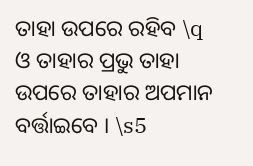ତାହା ଉପରେ ରହିବ \q ଓ ତାହାର ପ୍ରଭୁ ତାହା ଉପରେ ତାହାର ଅପମାନ ବର୍ତ୍ତାଇବେ । \s5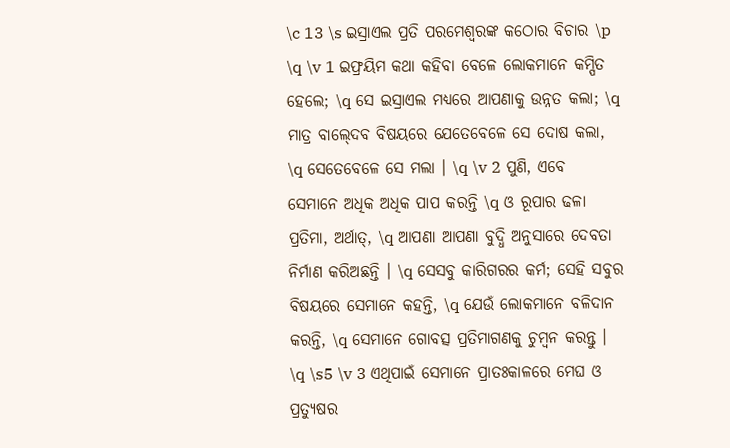\c 13 \s ଇସ୍ରାଏଲ ପ୍ରତି ପରମେଶ୍ୱରଙ୍କ କଠୋର ବିଚାର \p \q \v 1 ଇଫ୍ରୟିମ କଥା କହିବା ବେଳେ ଲୋକମାନେ କମ୍ପିତ ହେଲେ; \q ସେ ଇସ୍ରାଏଲ ମଧ୍ୟରେ ଆପଣାକୁ ଉନ୍ନତ କଲା; \q ମାତ୍ର ବାଲ୍‍ଦେବ ବିଷୟରେ ଯେତେବେଳେ ସେ ଦୋଷ କଲା, \q ସେତେବେଳେ ସେ ମଲା । \q \v 2 ପୁଣି, ଏବେ ସେମାନେ ଅଧିକ ଅଧିକ ପାପ କରନ୍ତି \q ଓ ରୂପାର ଢଳା ପ୍ରତିମା, ଅର୍ଥାତ୍‍, \q ଆପଣା ଆପଣା ବୁଦ୍ଧି ଅନୁସାରେ ଦେବତା ନିର୍ମାଣ କରିଅଛନ୍ତି । \q ସେସବୁ କାରିଗରର କର୍ମ; ସେହି ସବୁର ବିଷୟରେ ସେମାନେ କହନ୍ତି, \q ଯେଉଁ ଲୋକମାନେ ବଳିଦାନ କରନ୍ତି, \q ସେମାନେ ଗୋବତ୍ସ ପ୍ରତିମାଗଣକୁ ଚୁମ୍ବନ କରନ୍ତୁ । \q \s5 \v 3 ଏଥିପାଇଁ ସେମାନେ ପ୍ରାତଃକାଳରେ ମେଘ ଓ ପ୍ରତ୍ୟୁଷର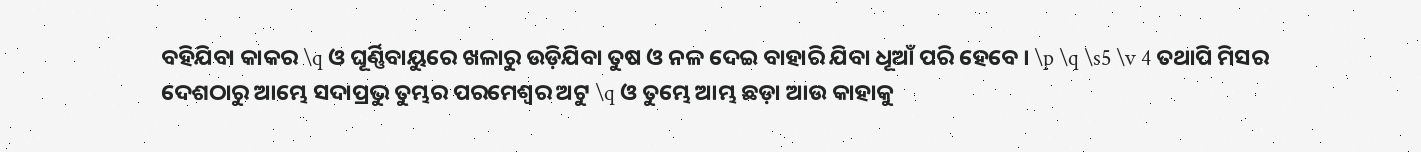ବହିଯିବା କାକର \q ଓ ଘୂର୍ଣ୍ଣିବାୟୁରେ ଖଳାରୁ ଉଡ଼ିଯିବା ତୁଷ ଓ ନଳ ଦେଇ ବାହାରି ଯିବା ଧୂଆଁ ପରି ହେବେ । \p \q \s5 \v 4 ତଥାପି ମିସର ଦେଶଠାରୁ ଆମ୍ଭେ ସଦାପ୍ରଭୁ ତୁମ୍ଭର ପରମେଶ୍ୱର ଅଟୁ \q ଓ ତୁମ୍ଭେ ଆମ୍ଭ ଛଡ଼ା ଆଉ କାହାକୁ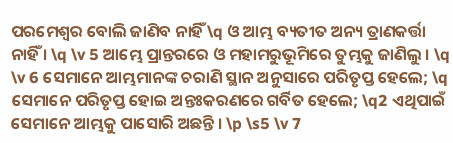ପରମେଶ୍ୱର ବୋଲି ଜାଣିବ ନାହିଁ \q ଓ ଆମ୍ଭ ବ୍ୟତୀତ ଅନ୍ୟ ତ୍ରାଣକର୍ତ୍ତା ନାହିଁ । \q \v 5 ଆମ୍ଭେ ପ୍ରାନ୍ତରରେ ଓ ମହାମରୁଭୂମିରେ ତୁମ୍ଭକୁ ଜାଣିଲୁ । \q \v 6 ସେମାନେ ଆମ୍ଭମାନଙ୍କ ଚରାଣି ସ୍ଥାନ ଅନୁସାରେ ପରିତୃପ୍ତ ହେଲେ; \q ସେମାନେ ପରିତୃପ୍ତ ହୋଇ ଅନ୍ତଃକରଣରେ ଗର୍ବିତ ହେଲେ; \q2 ଏଥିପାଇଁ ସେମାନେ ଆମ୍ଭକୁ ପାସୋରି ଅଛନ୍ତି । \p \s5 \v 7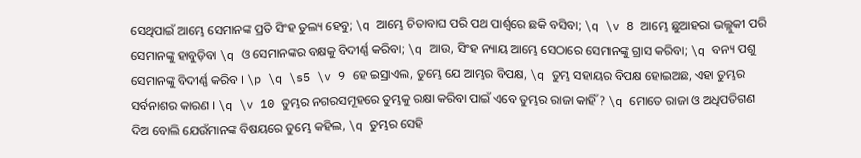ସେଥିପାଇଁ ଆମ୍ଭେ ସେମାନଙ୍କ ପ୍ରତି ସିଂହ ତୁଲ୍ୟ ହେବୁ; \q ଆମ୍ଭେ ଚିତାବାଘ ପରି ପଥ ପାର୍ଶ୍ୱରେ ଛକି ବସିବା; \q \v 8 ଆମ୍ଭେ ଛୁଆହରା ଭଲ୍ଲୁକୀ ପରି ସେମାନଙ୍କୁ ହାବୁଡ଼ିବା \q ଓ ସେମାନଙ୍କର ବକ୍ଷକୁ ବିଦୀର୍ଣ୍ଣ କରିବା; \q ଆଉ, ସିଂହ ନ୍ୟାୟ ଆମ୍ଭେ ସେଠାରେ ସେମାନଙ୍କୁ ଗ୍ରାସ କରିବା; \q ବନ୍ୟ ପଶୁ ସେମାନଙ୍କୁ ବିଦୀର୍ଣ୍ଣ କରିବ । \p \q \s5 \v 9 ହେ ଇସ୍ରାଏଲ, ତୁମ୍ଭେ ଯେ ଆମ୍ଭର ବିପକ୍ଷ, \q ତୁମ୍ଭ ସହାୟର ବିପକ୍ଷ ହୋଇଅଛ, ଏହା ତୁମ୍ଭର ସର୍ବନାଶର କାରଣ । \q \v 10 ତୁମ୍ଭର ନଗରସମୂହରେ ତୁମ୍ଭକୁ ରକ୍ଷା କରିବା ପାଇଁ ଏବେ ତୁମ୍ଭର ରାଜା କାହିଁ ? \q ମୋତେ ରାଜା ଓ ଅଧିପତିଗଣ ଦିଅ ବୋଲି ଯେଉଁମାନଙ୍କ ବିଷୟରେ ତୁମ୍ଭେ କହିଲ, \q ତୁମ୍ଭର ସେହି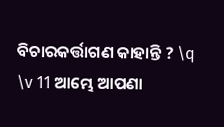ବିଚାରକର୍ତ୍ତାଗଣ କାହାନ୍ତି ? \q \v 11 ଆମ୍ଭେ ଆପଣା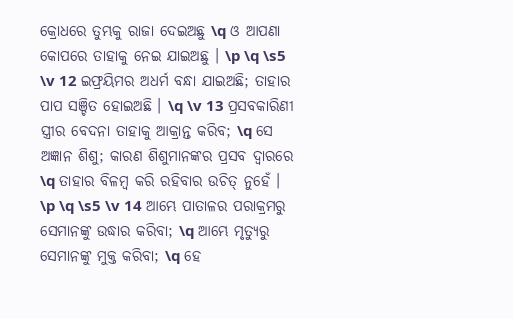କ୍ରୋଧରେ ତୁମ୍ଭକୁ ରାଜା ଦେଇଅଛୁ \q ଓ ଆପଣା କୋପରେ ତାହାକୁ ନେଇ ଯାଇଅଛୁ । \p \q \s5 \v 12 ଇଫ୍ରୟିମର ଅଧର୍ମ ବନ୍ଧା ଯାଇଅଛି; ତାହାର ପାପ ସଞ୍ଚିତ ହୋଇଅଛି । \q \v 13 ପ୍ରସବକାରିଣୀ ସ୍ତ୍ରୀର ବେଦନା ତାହାକୁ ଆକ୍ରାନ୍ତ କରିବ; \q ସେ ଅଜ୍ଞାନ ଶିଶୁ; କାରଣ ଶିଶୁମାନଙ୍କର ପ୍ରସବ ଦ୍ୱାରରେ \q ତାହାର ବିଳମ୍ବ କରି ରହିବାର ଉଚିତ୍ ନୁହେଁ । \p \q \s5 \v 14 ଆମ୍ଭେ ପାତାଳର ପରାକ୍ରମରୁ ସେମାନଙ୍କୁ ଉଦ୍ଧାର କରିବା; \q ଆମ୍ଭେ ମୃତ୍ୟୁରୁ ସେମାନଙ୍କୁ ମୁକ୍ତ କରିବା; \q ହେ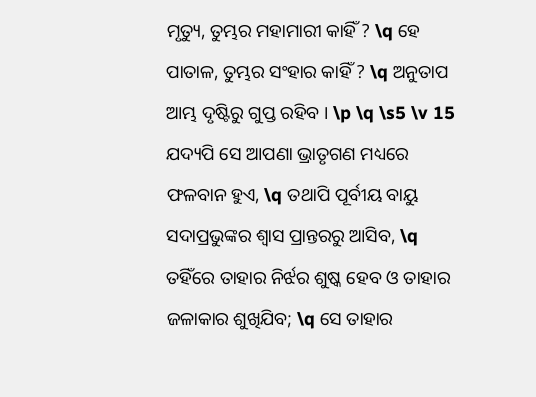ମୃତ୍ୟୁ, ତୁମ୍ଭର ମହାମାରୀ କାହିଁ ? \q ହେ ପାତାଳ, ତୁମ୍ଭର ସଂହାର କାହିଁ ? \q ଅନୁତାପ ଆମ୍ଭ ଦୃଷ୍ଟିରୁ ଗୁପ୍ତ ରହିବ । \p \q \s5 \v 15 ଯଦ୍ୟପି ସେ ଆପଣା ଭ୍ରାତୃଗଣ ମଧ୍ୟରେ ଫଳବାନ ହୁଏ, \q ତଥାପି ପୂର୍ବୀୟ ବାୟୁ ସଦାପ୍ରଭୁଙ୍କର ଶ୍ୱାସ ପ୍ରାନ୍ତରରୁ ଆସିବ, \q ତହିଁରେ ତାହାର ନିର୍ଝର ଶୁଷ୍କ ହେବ ଓ ତାହାର ଜଳାକାର ଶୁଖିଯିବ; \q ସେ ତାହାର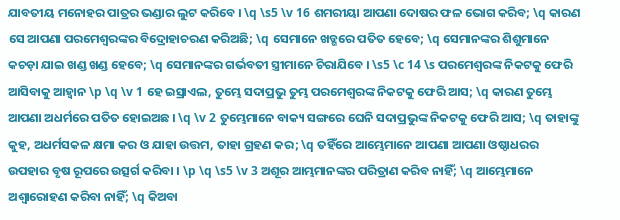ଯାବତୀୟ ମନୋହର ପାତ୍ରର ଭଣ୍ଡାର ଲୁଟ କରିବେ । \q \s5 \v 16 ଶମରୀୟା ଆପଣା ଦୋଷର ଫଳ ଭୋଗ କରିବ; \q କାରଣ ସେ ଆପଣା ପରମେଶ୍ୱରଙ୍କର ବିଦ୍ରୋହାଚରଣ କରିଅଛି; \q ସେମାନେ ଖଡ୍ଗରେ ପତିତ ହେବେ; \q ସେମାନଙ୍କର ଶିଶୁମାନେ କଚଡ଼ା ଯାଇ ଖଣ୍ଡ ଖଣ୍ଡ ହେବେ; \q ସେମାନଙ୍କର ଗର୍ଭବତୀ ସ୍ତ୍ରୀମାନେ ଚିରାଯିବେ । \s5 \c 14 \s ପରମେଶ୍ୱରଙ୍କ ନିକଟକୁ ଫେରି ଆସିବାକୁ ଆହ୍ୱାନ \p \q \v 1 ହେ ଇସ୍ରାଏଲ, ତୁମ୍ଭେ ସଦାପ୍ରଭୁ ତୁମ୍ଭ ପରମେଶ୍ୱରଙ୍କ ନିକଟକୁ ଫେରି ଆସ; \q କାରଣ ତୁମ୍ଭେ ଆପଣା ଅଧର୍ମରେ ପତିତ ହୋଇଅଛ । \q \v 2 ତୁମ୍ଭେମାନେ ବାକ୍ୟ ସଙ୍ଗରେ ଘେନି ସଦାପ୍ରଭୁଙ୍କ ନିକଟକୁ ଫେରି ଆସ; \q ତାହାଙ୍କୁ କୁହ, ଅଧର୍ମସକଳ କ୍ଷମା କର ଓ ଯାହା ଉତ୍ତମ, ତାହା ଗ୍ରହଣ କର; \q ତହିଁରେ ଆମ୍ଭେମାନେ ଆପଣା ଆପଣା ଓଷ୍ଠାଧରର ଉପହାର ବୃଷ ରୂପରେ ଉତ୍ସର୍ଗ କରିବା । \p \q \s5 \v 3 ଅଶୂର ଆମ୍ଭମାନଙ୍କର ପରିତ୍ରାଣ କରିବ ନାହିଁ; \q ଆମ୍ଭେମାନେ ଅଶ୍ୱାରୋହଣ କରିବା ନାହିଁ; \q କିଅବା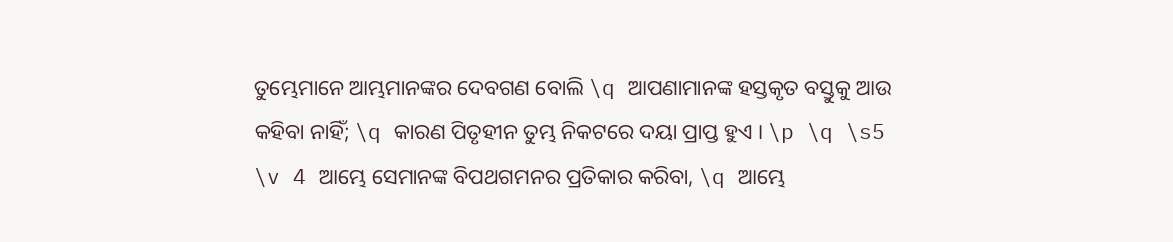ତୁମ୍ଭେମାନେ ଆମ୍ଭମାନଙ୍କର ଦେବଗଣ ବୋଲି \q ଆପଣାମାନଙ୍କ ହସ୍ତକୃତ ବସ୍ତୁକୁ ଆଉ କହିବା ନାହିଁ; \q କାରଣ ପିତୃହୀନ ତୁମ୍ଭ ନିକଟରେ ଦୟା ପ୍ରାପ୍ତ ହୁଏ । \p \q \s5 \v 4 ଆମ୍ଭେ ସେମାନଙ୍କ ବିପଥଗମନର ପ୍ରତିକାର କରିବା, \q ଆମ୍ଭେ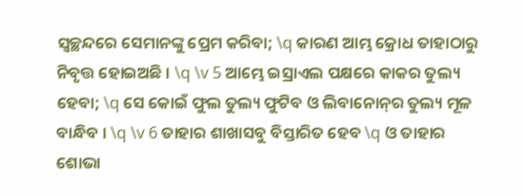ସ୍ୱଚ୍ଛନ୍ଦରେ ସେମାନଙ୍କୁ ପ୍ରେମ କରିବା; \q କାରଣ ଆମ୍ଭ କ୍ରୋଧ ତାହାଠାରୁ ନିବୃତ୍ତ ହୋଇଅଛି । \q \v 5 ଆମ୍ଭେ ଇସ୍ରାଏଲ ପକ୍ଷରେ କାକର ତୁଲ୍ୟ ହେବା; \q ସେ କୋଇଁ ଫୁଲ ତୁଲ୍ୟ ଫୁଟିବ ଓ ଲିବାନୋନ୍‍ର ତୁଲ୍ୟ ମୂଳ ବାନ୍ଧିବ । \q \v 6 ତାହାର ଶାଖାସବୁ ବିସ୍ତାରିତ ହେବ \q ଓ ତାହାର ଶୋଭା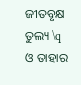ଜୀତବୃକ୍ଷ ତୁଲ୍ୟ \q ଓ ତାହାର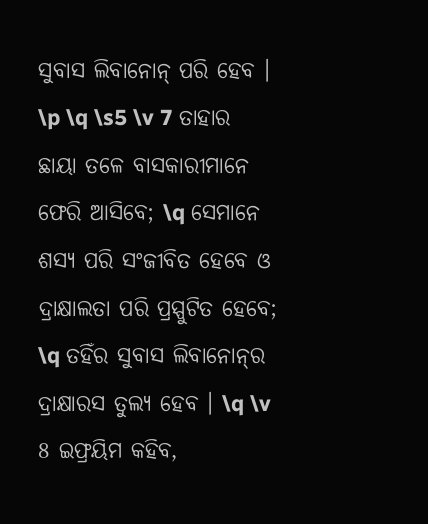ସୁବାସ ଲିବାନୋନ୍‍ ପରି ହେବ । \p \q \s5 \v 7 ତାହାର ଛାୟା ତଳେ ବାସକାରୀମାନେ ଫେରି ଆସିବେ; \q ସେମାନେ ଶସ୍ୟ ପରି ସଂଜୀବିତ ହେବେ ଓ ଦ୍ରାକ୍ଷାଲତା ପରି ପ୍ରସ୍ପୁଟିତ ହେବେ; \q ତହିଁର ସୁବାସ ଲିବାନୋନ୍‍ର ଦ୍ରାକ୍ଷାରସ ତୁଲ୍ୟ ହେବ । \q \v 8 ଇଫ୍ରୟିମ କହିବ,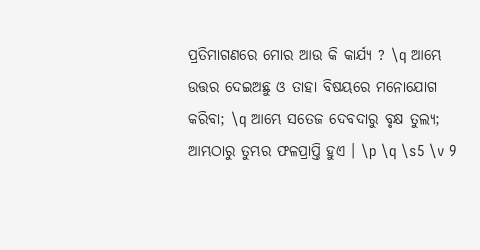ପ୍ରତିମାଗଣରେ ମୋର ଆଉ କି କାର୍ଯ୍ୟ ? \q ଆମ୍ଭେ ଉତ୍ତର ଦେଇଅଛୁ ଓ ତାହା ବିଷୟରେ ମନୋଯୋଗ କରିବା; \q ଆମ୍ଭେ ସତେଜ ଦେବଦାରୁ ବୃକ୍ଷ ତୁଲ୍ୟ; ଆମ୍ଭଠାରୁ ତୁମ୍ଭର ଫଳପ୍ରାପ୍ତି ହୁଏ । \p \q \s5 \v 9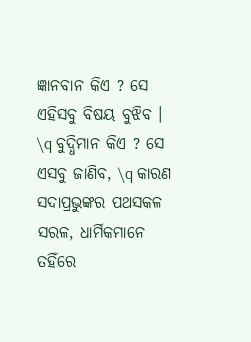ଜ୍ଞାନବାନ କିଏ ? ସେ ଏହିସବୁ ବିଷୟ ବୁଝିବ । \q ବୁଦ୍ଧିମାନ କିଏ ? ସେ ଏସବୁ ଜାଣିବ, \q କାରଣ ସଦାପ୍ରଭୁଙ୍କର ପଥସକଳ ସରଳ, ଧାର୍ମିକମାନେ ତହିଁରେ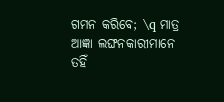ଗମନ କରିବେ; \q ମାତ୍ର ଆଜ୍ଞା ଲଙ୍ଘନକାରୀମାନେ ତହିଁ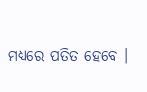ମଧ୍ୟରେ ପତିତ ହେବେ ।